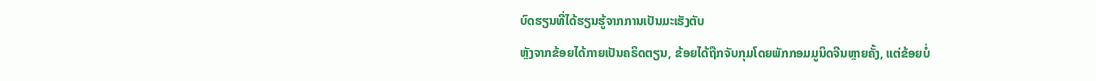ບົດຮຽນທີ່ໄດ້ຮຽນຮູ້ຈາກການເປັນມະເຮັງຕັບ
ຫຼັງຈາກຂ້ອຍໄດ້ກາຍເປັນຄຣິດຕຽນ, ຂ້ອຍໄດ້ຖືກຈັບກຸມໂດຍພັກກອມມູນິດຈີນຫຼາຍຄັ້ງ, ແຕ່ຂ້ອຍບໍ່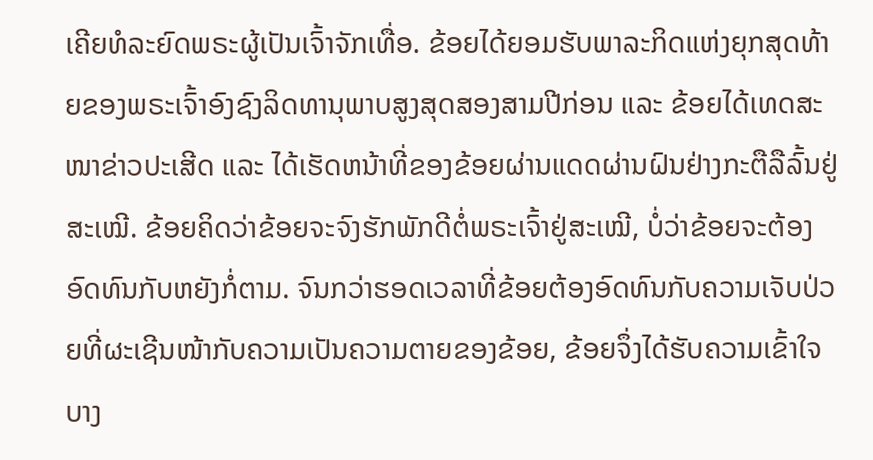ເຄີຍທໍລະຍົດພຣະຜູ້ເປັນເຈົ້າຈັກເທື່ອ. ຂ້ອຍໄດ້ຍອມຮັບພາລະກິດແຫ່ງຍຸກສຸດທ້າຍຂອງພຣະເຈົ້າອົງຊົງລິດທານຸພາບສູງສຸດສອງສາມປີກ່ອນ ແລະ ຂ້ອຍໄດ້ເທດສະໜາຂ່າວປະເສີດ ແລະ ໄດ້ເຮັດຫນ້າທີ່ຂອງຂ້ອຍຜ່ານແດດຜ່ານຝົນຢ່າງກະຕືລືລົ້ນຢູ່ສະເໝີ. ຂ້ອຍຄິດວ່າຂ້ອຍຈະຈົງຮັກພັກດີຕໍ່ພຣະເຈົ້າຢູ່ສະເໝີ, ບໍ່ວ່າຂ້ອຍຈະຕ້ອງອົດທົນກັບຫຍັງກ່ໍຕາມ. ຈົນກວ່າຮອດເວລາທີ່ຂ້ອຍຕ້ອງອົດທົນກັບຄວາມເຈັບປ່ວຍທີ່ຜະເຊີນໜ້າກັບຄວາມເປັນຄວາມຕາຍຂອງຂ້ອຍ, ຂ້ອຍຈຶ່ງໄດ້ຮັບຄວາມເຂົ້າໃຈບາງ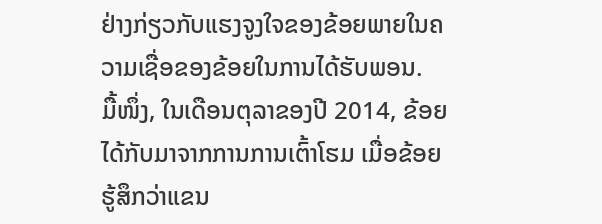ຢ່າງກ່ຽວກັບແຮງຈູງໃຈຂອງຂ້ອຍພາຍໃນຄວາມເຊື່ອຂອງຂ້ອຍໃນການໄດ້ຮັບພອນ.
ມື້ໜຶ່ງ, ໃນເດືອນຕຸລາຂອງປີ 2014, ຂ້ອຍໄດ້ກັບມາຈາກການການເຕົ້າໂຮມ ເມື່ອຂ້ອຍຮູ້ສຶກວ່າແຂນ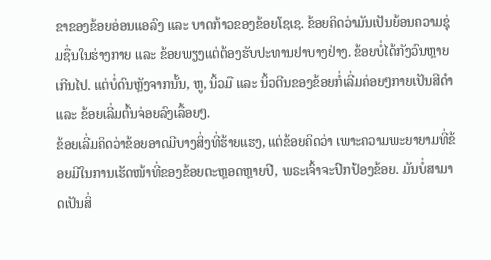ຂາຂອງຂ້ອຍອ່ອນແອລົງ ແລະ ບາດກ້າວຂອງຂ້ອຍໂຊເຊ. ຂ້ອຍຄິດວ່າມັນເປັນຍ້ອນຄວາມຊຸ່ມຊື່ນໃນຮ່າງກາຍ ແລະ ຂ້ອຍພຽງແຕ່ຕ້ອງຮັບປະທານຢາບາງຢ່າງ. ຂ້ອຍບໍ່ໄດ້ກັງວົນຫຼາຍເກີນໄປ. ແຕ່ບໍ່ດົນຫຼັງຈາກນັ້ນ, ຫູ, ນິ້ວມື ແລະ ນິ້ວຕີນຂອງຂ້ອຍກໍ່ເລີ່ມຄ່ອຍໆກາຍເປັນສີດໍາ ແລະ ຂ້ອຍເລີ່ມຕົ້ນຈ່ອຍລົງເລື້ອຍໆ.
ຂ້ອຍເລີ່ມຄິດວ່າຂ້ອຍອາດມີບາງສິ່ງທີ່ຮ້າຍແຮງ, ແຕ່ຂ້ອຍຄິດວ່າ ເພາະຄວາມພະຍາຍາມທີ່ຂ້ອຍມີໃນການເຮັດໜ້າທີ່ຂອງຂ້ອຍຕະຫຼອດຫຼາຍປີ, ພຣະເຈົ້າຈະປົກປ້ອງຂ້ອຍ. ມັນບໍ່ສາມາດເປັນສິ່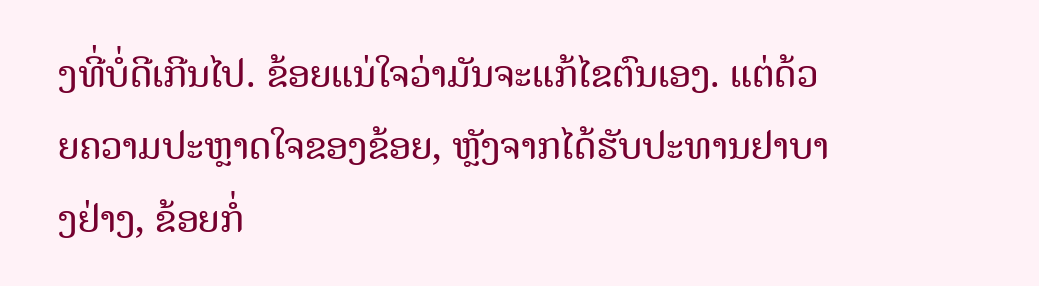ງທີ່ບໍ່ດີເກີນໄປ. ຂ້ອຍແນ່ໃຈວ່າມັນຈະແກ້ໄຂຕົນເອງ. ແຕ່ດ້ວຍຄວາມປະຫຼາດໃຈຂອງຂ້ອຍ, ຫຼັງຈາກໄດ້ຮັບປະທານຢາບາງຢ່າງ, ຂ້ອຍກໍ່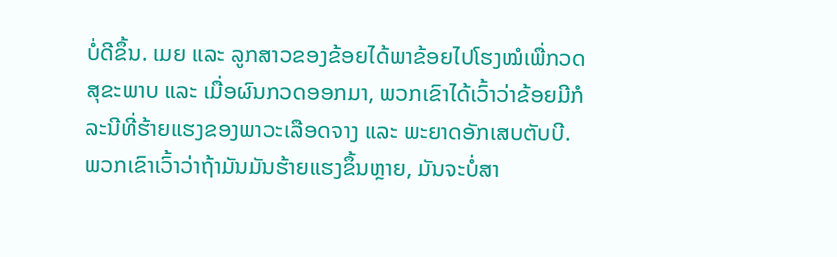ບໍ່ດີຂຶ້ນ. ເມຍ ແລະ ລູກສາວຂອງຂ້ອຍໄດ້ພາຂ້ອຍໄປໂຮງໝໍເພື່ກວດສຸຂະພາບ ແລະ ເມື່ອຜົນກວດອອກມາ, ພວກເຂົາໄດ້ເວົ້າວ່າຂ້ອຍມີກໍລະນີທີ່ຮ້າຍແຮງຂອງພາວະເລືອດຈາງ ແລະ ພະຍາດອັກເສບຕັບບີ. ພວກເຂົາເວົ້າວ່າຖ້າມັນມັນຮ້າຍແຮງຂຶ້ນຫຼາຍ, ມັນຈະບໍ່ສາ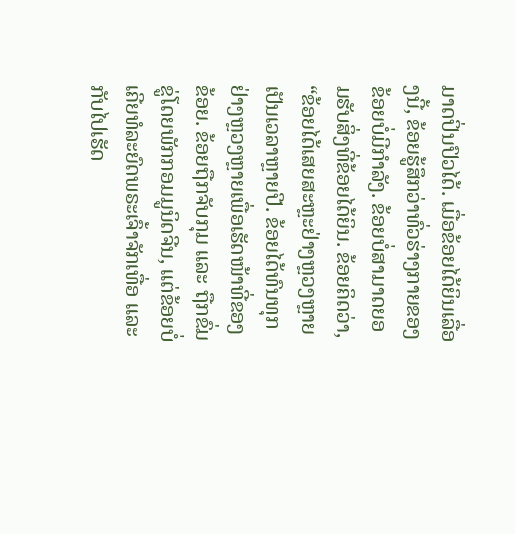ມາດປິ່ນປົວໄດ້. ເມື່ອຂ້ອຍໄດ້ຍິນເລື່ອງນີ້, ຂ້ອຍຮູ້ສຶກວ່າທົ່ວຮ່າງກາຍຂອງຂ້ອຍບໍ່ມີກຳລັງ. ຂ້ອຍບໍ່ສາມາດຍອມຮັບສິ່ງທີ່ຂ້ອຍໄດ້ຍິນ. ຂ້ອຍຄິດວ່າ, “ຂ້ອຍໄດ້ເສຍສະຫຼະຢ່າງຫຼວງຫຼາຍເປັນເວລາຫຼາຍປີ. ຂ້ອຍໄດ້ທົນທຸກຢ່າງຫຼວງຫຼາຍເພື່ອເຮັດໜ້າທີ່ຂອງຂ້ອຍ. ຂ້ອຍຖືກຈັບກຸມ ແລະ ຖືກຂົ່ມຂູ່ໂດຍພັກກອມມູນິດຈີນ, ແຕ່ຂ້ອຍບໍ່ເຄີຍທໍລະຍົດພຣະເຈົ້າຈັກເທື່ອ ແລະ ກັບໄປເຮັດ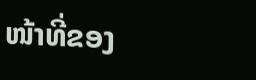ໜ້າທີ່ຂອງ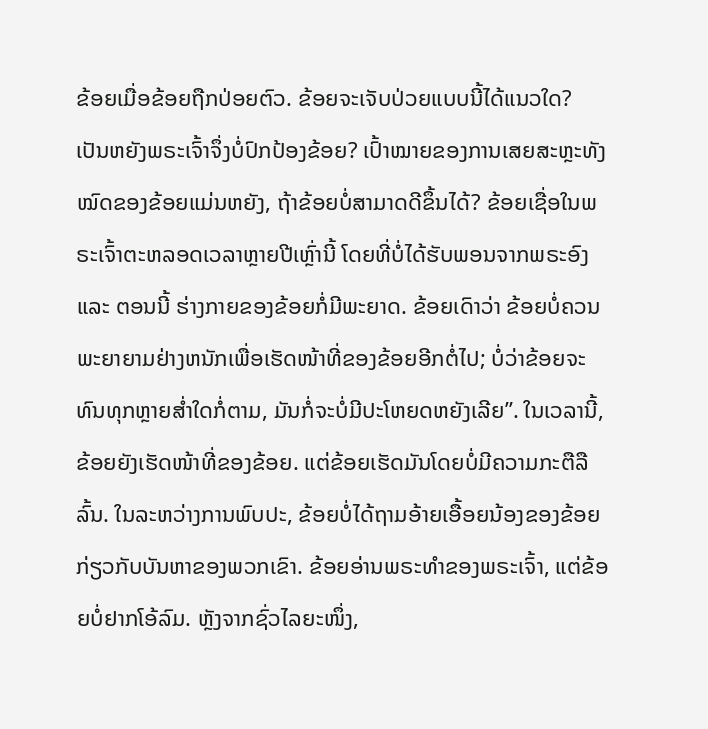ຂ້ອຍເມື່ອຂ້ອຍຖືກປ່ອຍຕົວ. ຂ້ອຍຈະເຈັບປ່ວຍແບບນີ້ໄດ້ແນວໃດ? ເປັນຫຍັງພຣະເຈົ້າຈຶ່ງບໍ່ປົກປ້ອງຂ້ອຍ? ເປົ້າໝາຍຂອງການເສຍສະຫຼະທັງໝົດຂອງຂ້ອຍແມ່ນຫຍັງ, ຖ້າຂ້ອຍບໍ່ສາມາດດີຂຶ້ນໄດ້? ຂ້ອຍເຊື່ອໃນພຣະເຈົ້າຕະຫລອດເວລາຫຼາຍປີເຫຼົ່ານີ້ ໂດຍທີ່ບໍ່ໄດ້ຮັບພອນຈາກພຣະອົງ ແລະ ຕອນນີ້ ຮ່າງກາຍຂອງຂ້ອຍກໍ່ມີພະຍາດ. ຂ້ອຍເດົາວ່າ ຂ້ອຍບໍ່ຄວນພະຍາຍາມຢ່າງຫນັກເພື່ອເຮັດໜ້າທີ່ຂອງຂ້ອຍອີກຕໍ່ໄປ; ບໍ່ວ່າຂ້ອຍຈະທົນທຸກຫຼາຍສໍ່າໃດກໍ່ຕາມ, ມັນກ່ໍຈະບໍ່ມີປະໂຫຍດຫຍັງເລີຍ”. ໃນເວລານີ້, ຂ້ອຍຍັງເຮັດໜ້າທີ່ຂອງຂ້ອຍ. ແຕ່ຂ້ອຍເຮັດມັນໂດຍບໍ່ມີຄວາມກະຕືລືລົ້ນ. ໃນລະຫວ່າງການພົບປະ, ຂ້ອຍບໍ່ໄດ້ຖາມອ້າຍເອື້ອຍນ້ອງຂອງຂ້ອຍກ່ຽວກັບບັນຫາຂອງພວກເຂົາ. ຂ້ອຍອ່ານພຣະທຳຂອງພຣະເຈົ້າ, ແຕ່ຂ້ອຍບໍ່ຢາກໂອ້ລົມ. ຫຼັງຈາກຊົ່ວໄລຍະໜຶ່ງ,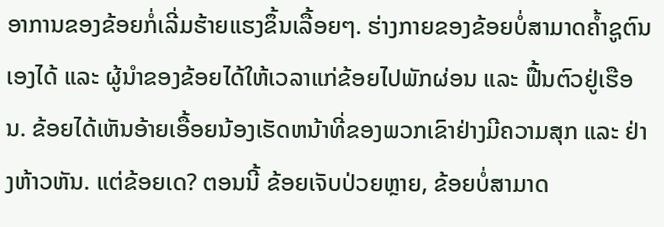ອາການຂອງຂ້ອຍກໍ່ເລີ່ມຮ້າຍແຮງຂຶ້ນເລື້ອຍໆ. ຮ່າງກາຍຂອງຂ້ອຍບໍ່ສາມາດຄ້ຳຊູຕົນເອງໄດ້ ແລະ ຜູ້ນໍາຂອງຂ້ອຍໄດ້ໃຫ້ເວລາແກ່ຂ້ອຍໄປພັກຜ່ອນ ແລະ ຟື້ນຕົວຢູ່ເຮືອນ. ຂ້ອຍໄດ້ເຫັນອ້າຍເອື້ອຍນ້ອງເຮັດຫນ້າທີ່ຂອງພວກເຂົາຢ່າງມີຄວາມສຸກ ແລະ ຢ່າງຫ້າວຫັນ. ແຕ່ຂ້ອຍເດ? ຕອນນີ້ ຂ້ອຍເຈັບປ່ວຍຫຼາຍ, ຂ້ອຍບໍ່ສາມາດ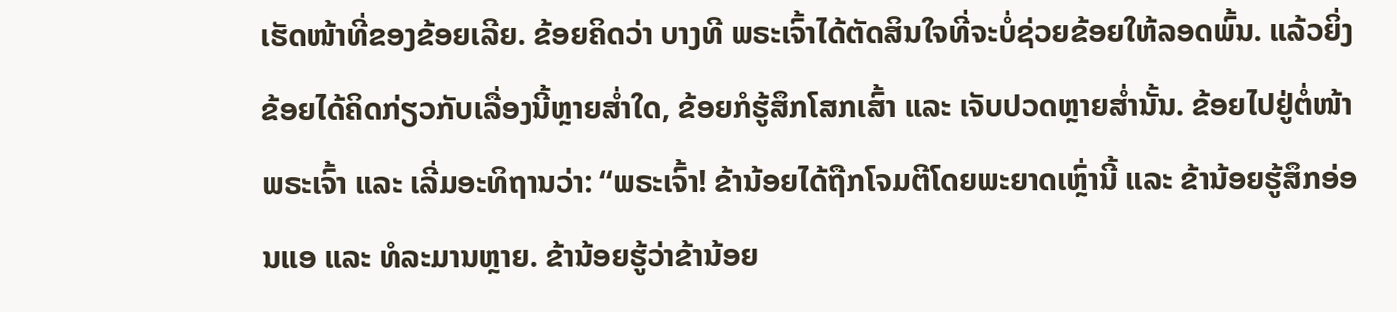ເຮັດໜ້າທີ່ຂອງຂ້ອຍເລີຍ. ຂ້ອຍຄິດວ່າ ບາງທີ ພຣະເຈົ້າໄດ້ຕັດສິນໃຈທີ່ຈະບໍ່ຊ່ວຍຂ້ອຍໃຫ້ລອດພົ້ນ. ແລ້ວຍິ່ງຂ້ອຍໄດ້ຄິດກ່ຽວກັບເລື່ອງນີ້ຫຼາຍສໍ່າໃດ, ຂ້ອຍກໍຮູ້ສຶກໂສກເສົ້າ ແລະ ເຈັບປວດຫຼາຍສໍ່ານັ້ນ. ຂ້ອຍໄປຢູ່ຕໍ່ໜ້າພຣະເຈົ້າ ແລະ ເລີ່ມອະທິຖານວ່າ: “ພຣະເຈົ້າ! ຂ້ານ້ອຍໄດ້ຖືກໂຈມຕີໂດຍພະຍາດເຫຼົ່ານີ້ ແລະ ຂ້ານ້ອຍຮູ້ສຶກອ່ອນແອ ແລະ ທໍລະມານຫຼາຍ. ຂ້ານ້ອຍຮູ້ວ່າຂ້ານ້ອຍ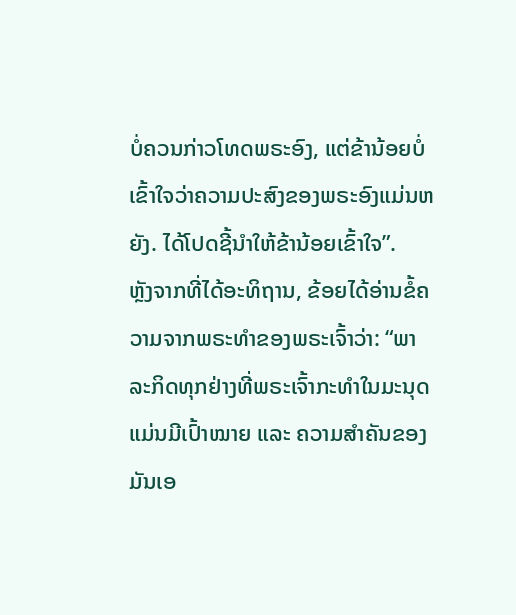ບໍ່ຄວນກ່າວໂທດພຣະອົງ, ແຕ່ຂ້ານ້ອຍບໍ່ເຂົ້າໃຈວ່າຄວາມປະສົງຂອງພຣະອົງແມ່ນຫຍັງ. ໄດ້ໂປດຊີ້ນໍາໃຫ້ຂ້ານ້ອຍເຂົ້າໃຈ”.
ຫຼັງຈາກທີ່ໄດ້ອະທິຖານ, ຂ້ອຍໄດ້ອ່ານຂໍ້ຄວາມຈາກພຣະທຳຂອງພຣະເຈົ້າວ່າ: “ພາລະກິດທຸກຢ່າງທີ່ພຣະເຈົ້າກະທຳໃນມະນຸດ ແມ່ນມີເປົ້າໝາຍ ແລະ ຄວາມສຳຄັນຂອງມັນເອ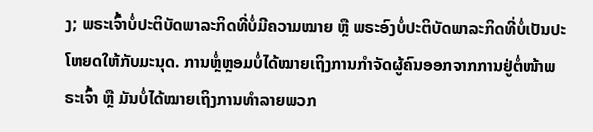ງ; ພຣະເຈົ້າບໍ່ປະຕິບັດພາລະກິດທີ່ບໍ່ມີຄວາມໝາຍ ຫຼື ພຣະອົງບໍ່ປະຕິບັດພາລະກິດທີ່ບໍ່ເປັນປະໂຫຍດໃຫ້ກັບມະນຸດ. ການຫຼໍ່ຫຼອມບໍ່ໄດ້ໝາຍເຖິງການກຳຈັດຜູ້ຄົນອອກຈາກການຢູ່ຕໍ່ໜ້າພຣະເຈົ້າ ຫຼື ມັນບໍ່ໄດ້ໝາຍເຖິງການທຳລາຍພວກ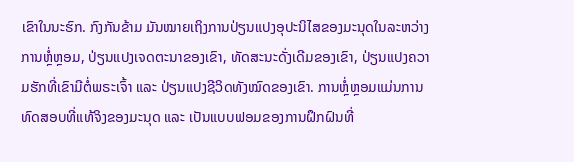ເຂົາໃນນະຮົກ. ກົງກັນຂ້າມ ມັນໝາຍເຖິງການປ່ຽນແປງອຸປະນິໄສຂອງມະນຸດໃນລະຫວ່າງການຫຼໍ່ຫຼອມ, ປ່ຽນແປງເຈດຕະນາຂອງເຂົາ, ທັດສະນະດັ່ງເດີມຂອງເຂົາ, ປ່ຽນແປງຄວາມຮັກທີ່ເຂົາມີຕໍ່ພຣະເຈົ້າ ແລະ ປ່ຽນແປງຊີວິດທັງໝົດຂອງເຂົາ. ການຫຼໍ່ຫຼອມແມ່ນການທົດສອບທີ່ແທ້ຈິງຂອງມະນຸດ ແລະ ເປັນແບບຟອມຂອງການຝຶກຝົນທີ່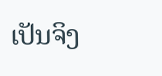ເປັນຈິງ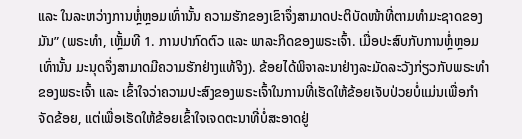ແລະ ໃນລະຫວ່າງການຫຼໍ່ຫຼອມເທົ່ານັ້ນ ຄວາມຮັກຂອງເຂົາຈຶ່ງສາມາດປະຕິບັດໜ້າທີ່ຕາມທຳມະຊາດຂອງມັນ” (ພຣະທຳ, ເຫຼັ້ມທີ 1. ການປາກົດຕົວ ແລະ ພາລະກິດຂອງພຣະເຈົ້າ. ເມື່ອປະສົບກັບການຫຼໍ່ຫຼອມເທົ່ານັ້ນ ມະນຸດຈຶ່ງສາມາດມີຄວາມຮັກຢ່າງແທ້ຈິງ). ຂ້ອຍໄດ້ພິຈາລະນາຢ່າງລະມັດລະວັງກ່ຽວກັບພຣະທຳຂອງພຣະເຈົ້າ ແລະ ເຂົ້າໃຈວ່າຄວາມປະສົງຂອງພຣະເຈົ້າໃນການທີ່ເຮັດໃຫ້ຂ້ອຍເຈັບປ່ວຍບໍ່ແມ່ນເພື່ອກໍາຈັດຂ້ອຍ, ແຕ່ເພື່ອເຮັດໃຫ້ຂ້ອຍເຂົ້າໃຈເຈດຕະນາທີ່ບໍ່ສະອາດຢູ່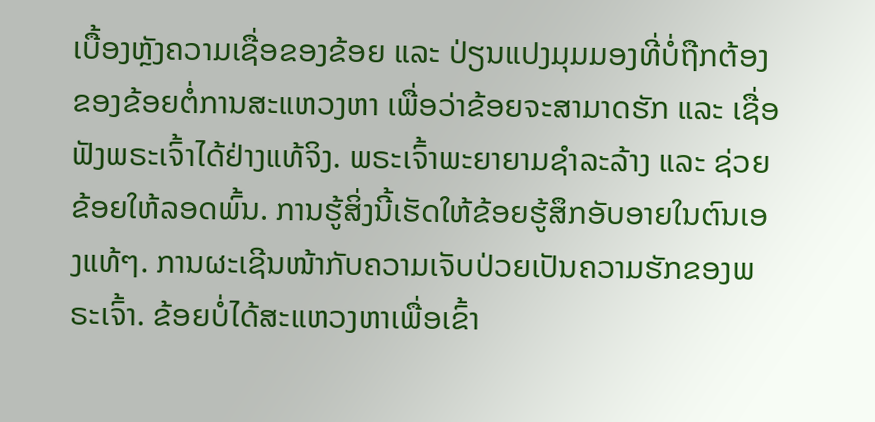ເບື້ອງຫຼັງຄວາມເຊື່ອຂອງຂ້ອຍ ແລະ ປ່ຽນແປງມຸມມອງທີ່ບໍ່ຖືກຕ້ອງຂອງຂ້ອຍຕໍ່ການສະແຫວງຫາ ເພື່ອວ່າຂ້ອຍຈະສາມາດຮັກ ແລະ ເຊື່ອຟັງພຣະເຈົ້າໄດ້ຢ່າງແທ້ຈິງ. ພຣະເຈົ້າພະຍາຍາມຊໍາລະລ້າງ ແລະ ຊ່ວຍຂ້ອຍໃຫ້ລອດພົ້ນ. ການຮູ້ສິ່ງນີ້ເຮັດໃຫ້ຂ້ອຍຮູ້ສຶກອັບອາຍໃນຕົນເອງແທ້ໆ. ການຜະເຊີນໜ້າກັບຄວາມເຈັບປ່ວຍເປັນຄວາມຮັກຂອງພຣະເຈົ້າ. ຂ້ອຍບໍ່ໄດ້ສະແຫວງຫາເພື່ອເຂົ້າ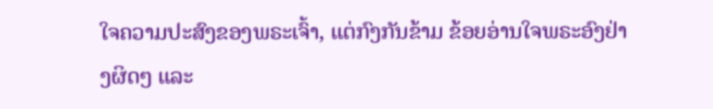ໃຈຄວາມປະສົງຂອງພຣະເຈົ້າ, ແຕ່ກົງກັນຂ້າມ ຂ້ອຍອ່ານໃຈພຣະອົງຢ່າງຜິດໆ ແລະ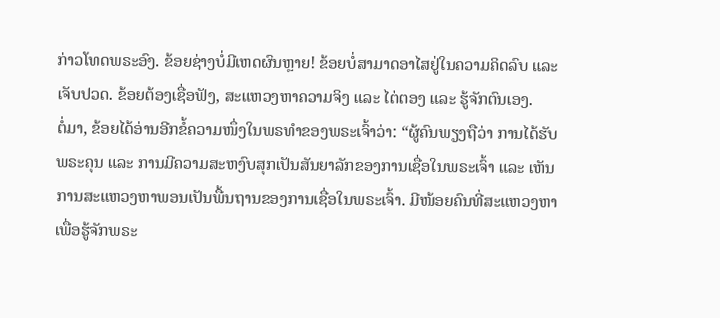ກ່າວໂທດພຣະອົງ. ຂ້ອຍຊ່າງບໍ່ມີເຫດຜົນຫຼາຍ! ຂ້ອຍບໍ່ສາມາດອາໄສຢູ່ໃນຄວາມຄິດລົບ ແລະ ເຈັບປວດ. ຂ້ອຍຕ້ອງເຊື່ອຟັງ, ສະແຫວງຫາຄວາມຈິງ ແລະ ໄຕ່ຕອງ ແລະ ຮູ້ຈັກຕົນເອງ.
ຕໍ່ມາ, ຂ້ອຍໄດ້ອ່ານອີກຂໍ້ຄວາມໜຶ່ງໃນພຣທຳຂອງພຣະເຈົ້າວ່າ: “ຜູ້ຄົນພຽງຖືວ່າ ການໄດ້ຮັບພຣະຄຸນ ແລະ ການມີຄວາມສະຫງົບສຸກເປັນສັນຍາລັກຂອງການເຊື່ອໃນພຣະເຈົ້າ ແລະ ເຫັນການສະແຫວງຫາພອນເປັນພື້ນຖານຂອງການເຊື່ອໃນພຣະເຈົ້າ. ມີໜ້ອຍຄົນທີ່ສະແຫວງຫາເພື່ອຮູ້ຈັກພຣະ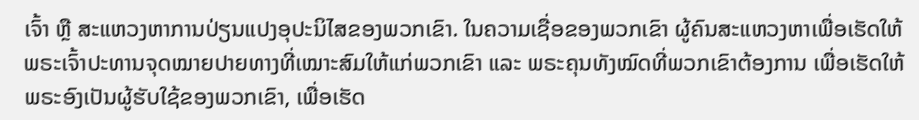ເຈົ້າ ຫຼື ສະແຫວງຫາການປ່ຽນແປງອຸປະນິໄສຂອງພວກເຂົາ. ໃນຄວາມເຊື່ອຂອງພວກເຂົາ ຜູ້ຄົນສະແຫວງຫາເພື່ອເຮັດໃຫ້ພຣະເຈົ້າປະທານຈຸດໝາຍປາຍທາງທີ່ເໝາະສົມໃຫ້ແກ່ພວກເຂົາ ແລະ ພຣະຄຸນທັງໝົດທີ່ພວກເຂົາຕ້ອງການ ເພື່ອເຮັດໃຫ້ພຣະອົງເປັນຜູ້ຮັບໃຊ້ຂອງພວກເຂົາ, ເພື່ອເຮັດ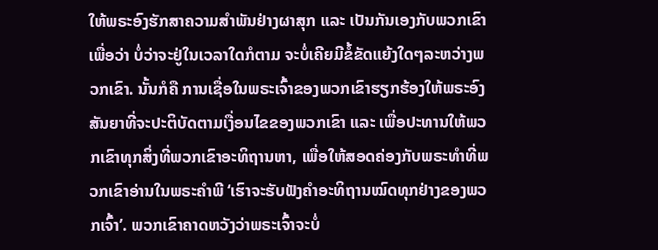ໃຫ້ພຣະອົງຮັກສາຄວາມສຳພັນຢ່າງຜາສຸກ ແລະ ເປັນກັນເອງກັບພວກເຂົາ ເພື່ອວ່າ ບໍ່ວ່າຈະຢູ່ໃນເວລາໃດກໍຕາມ ຈະບໍ່ເຄີຍມີຂໍ້ຂັດແຍ້ງໃດໆລະຫວ່າງພວກເຂົາ. ນັ້ນກໍຄື ການເຊື່ອໃນພຣະເຈົ້າຂອງພວກເຂົາຮຽກຮ້ອງໃຫ້ພຣະອົງສັນຍາທີ່ຈະປະຕິບັດຕາມເງື່ອນໄຂຂອງພວກເຂົາ ແລະ ເພື່ອປະທານໃຫ້ພວກເຂົາທຸກສິ່ງທີ່ພວກເຂົາອະທິຖານຫາ, ເພື່ອໃຫ້ສອດຄ່ອງກັບພຣະທໍາທີ່ພວກເຂົາອ່ານໃນພຣະຄຳພີ ‘ເຮົາຈະຮັບຟັງຄຳອະທິຖານໝົດທຸກຢ່າງຂອງພວກເຈົ້າ’. ພວກເຂົາຄາດຫວັງວ່າພຣະເຈົ້າຈະບໍ່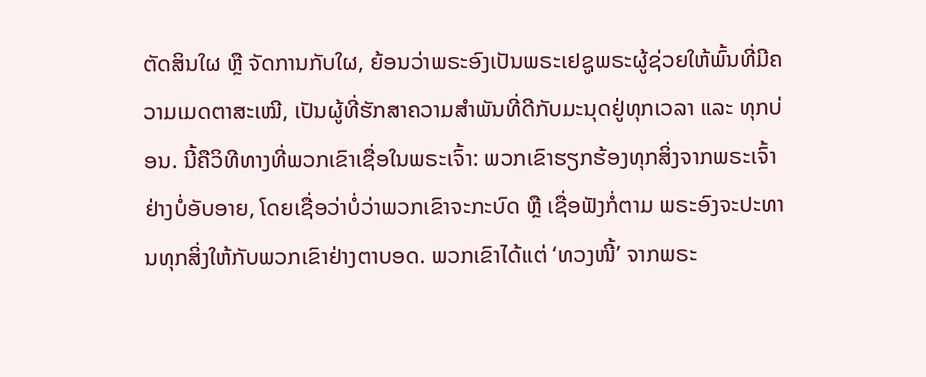ຕັດສິນໃຜ ຫຼື ຈັດການກັບໃຜ, ຍ້ອນວ່າພຣະອົງເປັນພຣະເຢຊູພຣະຜູ້ຊ່ວຍໃຫ້ພົ້ນທີ່ມີຄວາມເມດຕາສະເໝີ, ເປັນຜູ້ທີ່ຮັກສາຄວາມສຳພັນທີ່ດີກັບມະນຸດຢູ່ທຸກເວລາ ແລະ ທຸກບ່ອນ. ນີ້ຄືວິທີທາງທີ່ພວກເຂົາເຊື່ອໃນພຣະເຈົ້າ: ພວກເຂົາຮຽກຮ້ອງທຸກສິ່ງຈາກພຣະເຈົ້າຢ່າງບໍ່ອັບອາຍ, ໂດຍເຊື່ອວ່າບໍ່ວ່າພວກເຂົາຈະກະບົດ ຫຼື ເຊື່ອຟັງກໍ່ຕາມ ພຣະອົງຈະປະທານທຸກສິ່ງໃຫ້ກັບພວກເຂົາຢ່າງຕາບອດ. ພວກເຂົາໄດ້ແຕ່ ‘ທວງໜີ້’ ຈາກພຣະ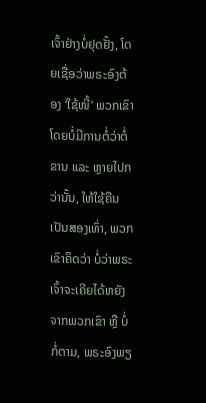ເຈົ້າຢ່າງບໍ່ຢຸດຢັ້ງ, ໂດຍເຊື່ອວ່າພຣະອົງຕ້ອງ ‘ໃຊ້ໜີ້’ ພວກເຂົາໂດຍບໍ່ມີການຕໍ່ວ່າຕໍ່ຂານ ແລະ ຫຼາຍໄປກວ່ານັ້ນ, ໃຫ້ໃຊ້ຄືນເປັນສອງເທົ່າ, ພວກເຂົາຄິດວ່າ ບໍ່ວ່າພຣະເຈົ້າຈະເຄີຍໄດ້ຫຍັງຈາກພວກເຂົາ ຫຼື ບໍ່ກໍ່ຕາມ, ພຣະອົງພຽ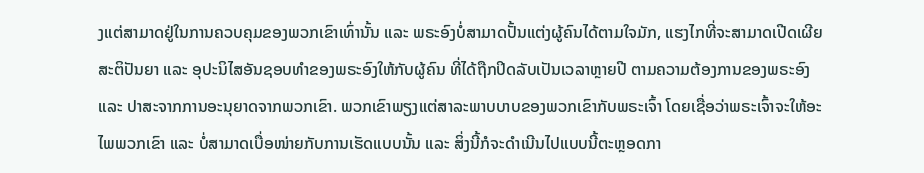ງແຕ່ສາມາດຢູ່ໃນການຄວບຄຸມຂອງພວກເຂົາເທົ່ານັ້ນ ແລະ ພຣະອົງບໍ່ສາມາດປັ້ນແຕ່ງຜູ້ຄົນໄດ້ຕາມໃຈມັກ, ແຮງໄກທີ່ຈະສາມາດເປີດເຜີຍສະຕິປັນຍາ ແລະ ອຸປະນິໄສອັນຊອບທໍາຂອງພຣະອົງໃຫ້ກັບຜູ້ຄົນ ທີ່ໄດ້ຖືກປິດລັບເປັນເວລາຫຼາຍປີ ຕາມຄວາມຕ້ອງການຂອງພຣະອົງ ແລະ ປາສະຈາກການອະນຸຍາດຈາກພວກເຂົາ. ພວກເຂົາພຽງແຕ່ສາລະພາບບາບຂອງພວກເຂົາກັບພຣະເຈົ້າ ໂດຍເຊື່ອວ່າພຣະເຈົ້າຈະໃຫ້ອະໄພພວກເຂົາ ແລະ ບໍ່ສາມາດເບື່ອໜ່າຍກັບການເຮັດແບບນັ້ນ ແລະ ສິ່ງນີ້ກໍຈະດຳເນີນໄປແບບນີ້ຕະຫຼອດກາ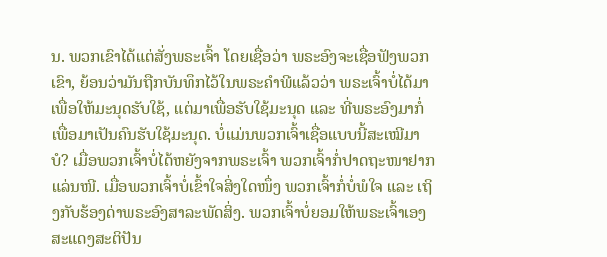ນ. ພວກເຂົາໄດ້ແຕ່ສັ່ງພຣະເຈົ້າ ໂດຍເຊື່ອວ່າ ພຣະອົງຈະເຊື່ອຟັງພວກເຂົາ, ຍ້ອນວ່າມັນຖືກບັນທຶກໄວ້ໃນພຣະຄຳພີແລ້ວວ່າ ພຣະເຈົ້າບໍ່ໄດ້ມາເພື່ອໃຫ້ມະນຸດຮັບໃຊ້, ແຕ່ມາເພື່ອຮັບໃຊ້ມະນຸດ ແລະ ທີ່ພຣະອົງມາກໍ່ເພື່ອມາເປັນຄົນຮັບໃຊ້ມະນຸດ. ບໍ່ແມ່ນພວກເຈົ້າເຊື່ອແບບນີ້ສະເໝີມາບໍ? ເມື່ອພວກເຈົ້າບໍ່ໄດ້ຫຍັງຈາກພຣະເຈົ້າ ພວກເຈົ້າກໍ່ປາດຖະໜາຢາກແລ່ນໜີ. ເມື່ອພວກເຈົ້າບໍ່ເຂົ້າໃຈສິ່ງໃດໜຶ່ງ ພວກເຈົ້າກໍ່ບໍ່ພໍໃຈ ແລະ ເຖິງກັບຮ້ອງດ່າພຣະອົງສາລະພັດສິ່ງ. ພວກເຈົ້າບໍ່ຍອມໃຫ້ພຣະເຈົ້າເອງສະແດງສະຕິປັນ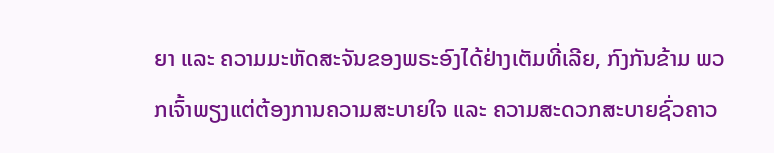ຍາ ແລະ ຄວາມມະຫັດສະຈັນຂອງພຣະອົງໄດ້ຢ່າງເຕັມທີ່ເລີຍ, ກົງກັນຂ້າມ ພວກເຈົ້າພຽງແຕ່ຕ້ອງການຄວາມສະບາຍໃຈ ແລະ ຄວາມສະດວກສະບາຍຊົ່ວຄາວ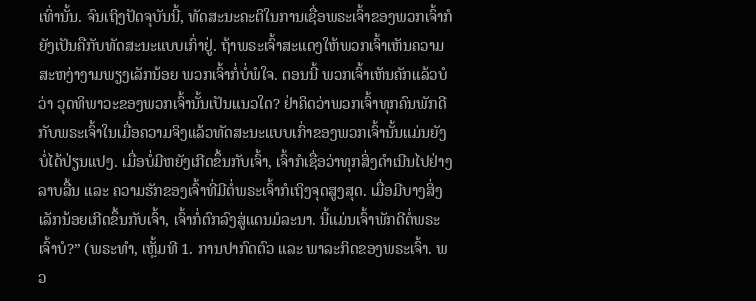ເທົ່ານັ້ນ. ຈົນເຖິງປັດຈຸບັນນີ້, ທັດສະນະຄະຕິໃນການເຊື່ອພຣະເຈົ້າຂອງພວກເຈົ້າກໍຍັງເປັນຄືກັບທັດສະນະແບບເກົ່າຢູ່. ຖ້າພຣະເຈົ້າສະແດງໃຫ້ພວກເຈົ້າເຫັນຄວາມສະຫງ່າງາມພຽງເລັກນ້ອຍ ພວກເຈົ້າກໍ່ບໍ່ພໍໃຈ. ຕອນນີ້ ພວກເຈົ້າເຫັນຄັກແລ້ວບໍວ່າ ວຸດທິພາວະຂອງພວກເຈົ້ານັ້ນເປັນແນວໃດ? ຢ່າຄິດວ່າພວກເຈົ້າທຸກຄົນພັກດີກັບພຣະເຈົ້າໃນເມື່ອຄວາມຈິງແລ້ວທັດສະນະແບບເກົ່າຂອງພວກເຈົ້ານັ້ນແມ່ນຍັງບໍ່ໄດ້ປ່ຽນແປງ. ເມື່ອບໍ່ມີຫຍັງເກີດຂຶ້ນກັບເຈົ້າ, ເຈົ້າກໍເຊື່ອວ່າທຸກສິ່ງດຳເນີນໄປຢ່າງລາບລື້ນ ແລະ ຄວາມຮັກຂອງເຈົ້າທີ່ມີຕໍ່ພຣະເຈົ້າກໍເຖິງຈຸດສູງສຸດ. ເມື່ອມີບາງສິ່ງເລັກນ້ອຍເກີດຂຶ້ນກັບເຈົ້າ, ເຈົ້າກໍ່ຕົກລົງສູ່ແດນມໍລະນາ. ນີ້ແມ່ນເຈົ້າພັກດີຕໍ່ພຣະເຈົ້າບໍ?” (ພຣະທຳ, ເຫຼັ້ມທີ 1. ການປາກົດຕົວ ແລະ ພາລະກິດຂອງພຣະເຈົ້າ. ພວ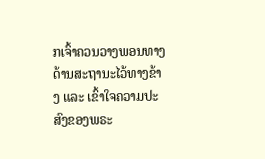ກເຈົ້າຄວນວາງພອນທາງດ້ານສະຖານະໄວ້ທາງຂ້າງ ແລະ ເຂົ້າໃຈຄວາມປະສົງຂອງພຣະ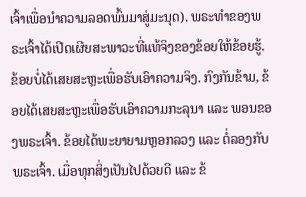ເຈົ້າເພື່ອນໍາຄວາມລອດພົ້ນມາສູ່ມະນຸດ). ພຣະທຳຂອງພຣະເຈົ້າໄດ້ເປີດເຜີຍສະພາວະທີ່ແທ້ຈິງຂອງຂ້ອຍໃຫ້ຂ້ອຍຮູ້. ຂ້ອຍບໍ່ໄດ້ເສຍສະຫຼະເພື່ອຮັບເອົາຄວາມຈິງ. ກົງກັນຂ້າມ, ຂ້ອຍໄດ້ເສຍສະຫຼະເພື່ອຮັບເອົາຄວາມກະລຸນາ ແລະ ພອນຂອງພຣະເຈົ້າ. ຂ້ອຍໄດ້ພະຍາຍາມຫຼອກລວງ ແລະ ຕໍ່ລອງກັບພຣະເຈົ້າ. ເມື່ອທຸກສິ່ງເປັນໄປດ້ວຍດີ ແລະ ຂ້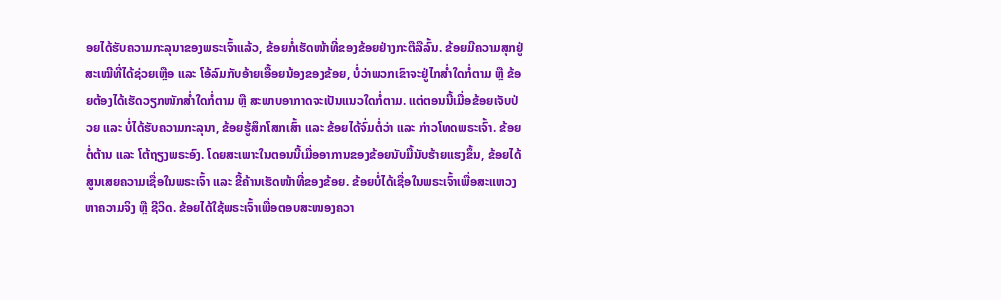ອຍໄດ້ຮັບຄວາມກະລຸນາຂອງພຣະເຈົ້າແລ້ວ, ຂ້ອຍກໍ່ເຮັດໜ້າທີ່ຂອງຂ້ອຍຢ່າງກະຕືລືລົ້ນ. ຂ້ອຍມີຄວາມສຸກຢູ່ສະເໝີທີ່ໄດ້ຊ່ວຍເຫຼືອ ແລະ ໂອ້ລົມກັບອ້າຍເອື້ອຍນ້ອງຂອງຂ້ອຍ, ບໍ່ວ່າພວກເຂົາຈະຢູ່ໄກສໍ່າໃດກໍ່ຕາມ ຫຼື ຂ້ອຍຕ້ອງໄດ້ເຮັດວຽກໜັກສໍ່າໃດກໍ່ຕາມ ຫຼື ສະພາບອາກາດຈະເປັນແນວໃດກໍ່ຕາມ. ແຕ່ຕອນນີ້ເມື່ອຂ້ອຍເຈັບປ່ວຍ ແລະ ບໍ່ໄດ້ຮັບຄວາມກະລຸນາ, ຂ້ອຍຮູ້ສຶກໂສກເສົ້າ ແລະ ຂ້ອຍໄດ້ຈົ່ມຕໍ່ວ່າ ແລະ ກ່າວໂທດພຣະເຈົ້າ. ຂ້ອຍຕໍ່ຕ້ານ ແລະ ໂຕ້ຖຽງພຣະອົງ. ໂດຍສະເພາະໃນຕອນນີ້ເມື່ອອາການຂອງຂ້ອຍນັບມື້ນັບຮ້າຍແຮງຂຶ້ນ, ຂ້ອຍໄດ້ສູນເສຍຄວາມເຊື່ອໃນພຣະເຈົ້າ ແລະ ຂີ້ຄ້ານເຮັດໜ້າທີ່ຂອງຂ້ອຍ. ຂ້ອຍບໍ່ໄດ້ເຊື່ອໃນພຣະເຈົ້າເພື່ອສະແຫວງຫາຄວາມຈິງ ຫຼື ຊີວິດ. ຂ້ອຍໄດ້ໃຊ້ພຣະເຈົ້າເພື່ອຕອບສະໜອງຄວາ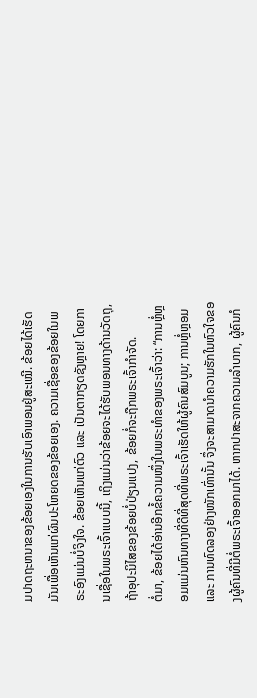ມປາດຖະຫນາຂອງຂ້ອຍເອງໃນການຮັບເອົາພອນຢູ່ສະເໝີ. ຂ້ອຍໄດ້ເຮັດມັນເພື່ອເຫັນແກ່ຜົນປະໂຫຍດຂອງຂ້ອຍເອງ. ຄວາມເຊື່ອຂອງຂ້ອຍໃນພຣະອົງແມ່ນບໍ່ຈິງໃຈ. ຂ້ອຍເຫັນແກ່ຕົວ ແລະ ເປັນຕາກຽດຊັງຫຼາຍ! ໂດຍການເຊື່ອໃນພຣະເຈົ້າແບບນີ້, ເຖິງແມ່ນວ່າຂ້ອຍຈະໄດ້ຮັບພອນທາງດ້ານວັດຖຸ, ຖ້າອຸປະນິໄສຂອງຂ້ອຍບໍ່ປ່ຽນແປງ, ຂ້ອຍກໍ່ຈະຖືກພຣະເຈົ້າກໍາຈັດ.
ຕໍ່ມາ, ຂ້ອຍໄດ້ອ່ານອີກຂໍ້ຄວາມໜຶ່ງໃນພຣະທຳຂອງພຣະເຈົ້າວ່າ: “ການຫຼໍ່ຫຼອມແມ່ນຫົນທາງທີ່ດີທີ່ສຸດທີ່ພຣະເຈົ້າເຮັດໃຫ້ຜູ້ຄົນສົມບູນ; ການຫຼໍ່ຫຼອມ ແລະ ການທົດລອງຢ່າງໜັກເທົ່ານັ້ນ ຈຶ່ງຈະສາມາດນໍາຄວາມຮັກໃນຫົວໃຈຂອງຜູ້ຄົນທີ່ມີຕໍ່ພຣະເຈົ້າອອກມາໄດ້. ຫາກປາສະຈາກຄວາມລໍາບາກ, ຜູ້ຄົນກໍ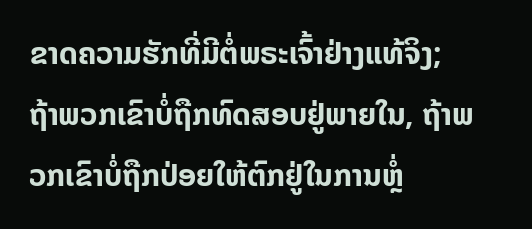ຂາດຄວາມຮັກທີ່ມີຕໍ່ພຣະເຈົ້າຢ່າງແທ້ຈິງ; ຖ້າພວກເຂົາບໍ່ຖືກທົດສອບຢູ່ພາຍໃນ, ຖ້າພວກເຂົາບໍ່ຖືກປ່ອຍໃຫ້ຕົກຢູ່ໃນການຫຼໍ່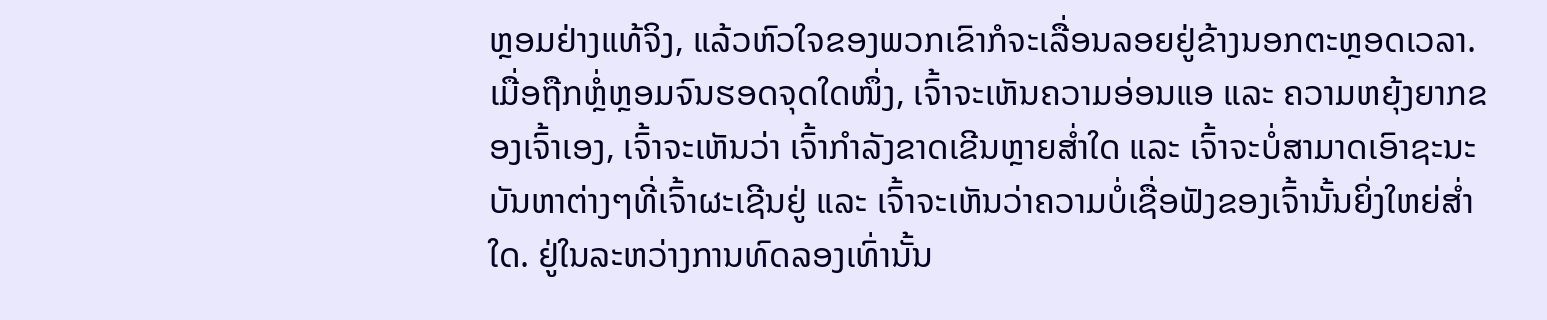ຫຼອມຢ່າງແທ້ຈິງ, ແລ້ວຫົວໃຈຂອງພວກເຂົາກໍຈະເລື່ອນລອຍຢູ່ຂ້າງນອກຕະຫຼອດເວລາ. ເມື່ອຖືກຫຼໍ່ຫຼອມຈົນຮອດຈຸດໃດໜຶ່ງ, ເຈົ້າຈະເຫັນຄວາມອ່ອນແອ ແລະ ຄວາມຫຍຸ້ງຍາກຂອງເຈົ້າເອງ, ເຈົ້າຈະເຫັນວ່າ ເຈົ້າກຳລັງຂາດເຂີນຫຼາຍສໍ່າໃດ ແລະ ເຈົ້າຈະບໍ່ສາມາດເອົາຊະນະບັນຫາຕ່າງໆທີ່ເຈົ້າຜະເຊີນຢູ່ ແລະ ເຈົ້າຈະເຫັນວ່າຄວາມບໍ່ເຊື່ອຟັງຂອງເຈົ້ານັ້ນຍິ່ງໃຫຍ່ສໍ່າໃດ. ຢູ່ໃນລະຫວ່າງການທົດລອງເທົ່ານັ້ນ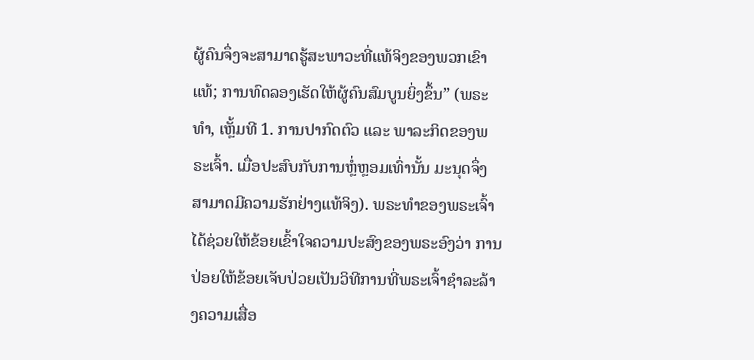ຜູ້ຄົນຈຶ່ງຈະສາມາດຮູ້ສະພາວະທີ່ແທ້ຈິງຂອງພວກເຂົາແທ້; ການທົດລອງເຮັດໃຫ້ຜູ້ຄົນສົມບູນຍິ່ງຂຶ້ນ” (ພຣະທຳ, ເຫຼັ້ມທີ 1. ການປາກົດຕົວ ແລະ ພາລະກິດຂອງພຣະເຈົ້າ. ເມື່ອປະສົບກັບການຫຼໍ່ຫຼອມເທົ່ານັ້ນ ມະນຸດຈຶ່ງສາມາດມີຄວາມຮັກຢ່າງແທ້ຈິງ). ພຣະທຳຂອງພຣະເຈົ້າໄດ້ຊ່ວຍໃຫ້ຂ້ອຍເຂົ້າໃຈຄວາມປະສົງຂອງພຣະອົງວ່າ ການປ່ອຍໃຫ້ຂ້ອຍເຈັບປ່ວຍເປັນວິທີການທີ່ພຣະເຈົ້າຊໍາລະລ້າງຄວາມເສື່ອ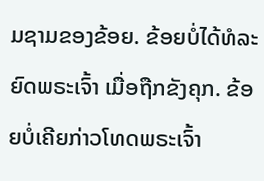ມຊາມຂອງຂ້ອຍ. ຂ້ອຍບໍ່ໄດ້ທໍລະຍົດພຣະເຈົ້າ ເມື່ອຖືກຂັງຄຸກ. ຂ້ອຍບໍ່ເຄີຍກ່າວໂທດພຣະເຈົ້າ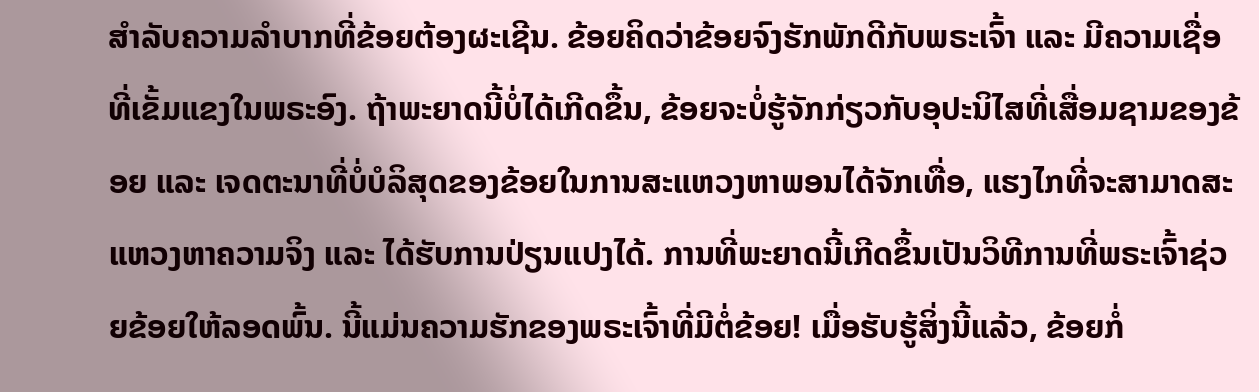ສໍາລັບຄວາມລຳບາກທີ່ຂ້ອຍຕ້ອງຜະເຊີນ. ຂ້ອຍຄິດວ່າຂ້ອຍຈົງຮັກພັກດີກັບພຣະເຈົ້າ ແລະ ມີຄວາມເຊື່ອທີ່ເຂັ້ມແຂງໃນພຣະອົງ. ຖ້າພະຍາດນີ້ບໍ່ໄດ້ເກີດຂຶ້ນ, ຂ້ອຍຈະບໍ່ຮູ້ຈັກກ່ຽວກັບອຸປະນິໄສທີ່ເສື່ອມຊາມຂອງຂ້ອຍ ແລະ ເຈດຕະນາທີ່ບໍ່ບໍລິສຸດຂອງຂ້ອຍໃນການສະແຫວງຫາພອນໄດ້ຈັກເທື່ອ, ແຮງໄກທີ່ຈະສາມາດສະແຫວງຫາຄວາມຈິງ ແລະ ໄດ້ຮັບການປ່ຽນແປງໄດ້. ການທີ່ພະຍາດນີ້ເກີດຂຶ້ນເປັນວິທີການທີ່ພຣະເຈົ້າຊ່ວຍຂ້ອຍໃຫ້ລອດພົ້ນ. ນີ້ແມ່ນຄວາມຮັກຂອງພຣະເຈົ້າທີ່ມີຕໍ່ຂ້ອຍ! ເມື່ອຮັບຮູ້ສິ່ງນີ້ແລ້ວ, ຂ້ອຍກໍ່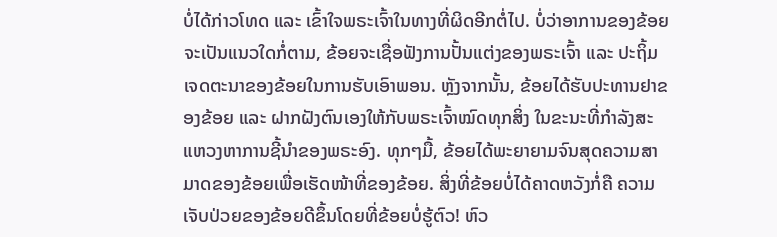ບໍ່ໄດ້ກ່າວໂທດ ແລະ ເຂົ້າໃຈພຣະເຈົ້າໃນທາງທີ່ຜິດອີກຕໍ່ໄປ. ບໍ່ວ່າອາການຂອງຂ້ອຍຈະເປັນແນວໃດກໍ່ຕາມ, ຂ້ອຍຈະເຊື່ອຟັງການປັ້ນແຕ່ງຂອງພຣະເຈົ້າ ແລະ ປະຖິ້ມເຈດຕະນາຂອງຂ້ອຍໃນການຮັບເອົາພອນ. ຫຼັງຈາກນັ້ນ, ຂ້ອຍໄດ້ຮັບປະທານຢາຂອງຂ້ອຍ ແລະ ຝາກຝັງຕົນເອງໃຫ້ກັບພຣະເຈົ້າໝົດທຸກສິ່ງ ໃນຂະນະທີ່ກຳລັງສະແຫວງຫາການຊີ້ນໍາຂອງພຣະອົງ. ທຸກໆມື້, ຂ້ອຍໄດ້ພະຍາຍາມຈົນສຸດຄວາມສາມາດຂອງຂ້ອຍເພື່ອເຮັດໜ້າທີ່ຂອງຂ້ອຍ. ສິ່ງທີ່ຂ້ອຍບໍ່ໄດ້ຄາດຫວັງກໍ່ຄື ຄວາມເຈັບປ່ວຍຂອງຂ້ອຍດີຂຶ້ນໂດຍທີ່ຂ້ອຍບໍ່ຮູ້ຕົວ! ຫົວ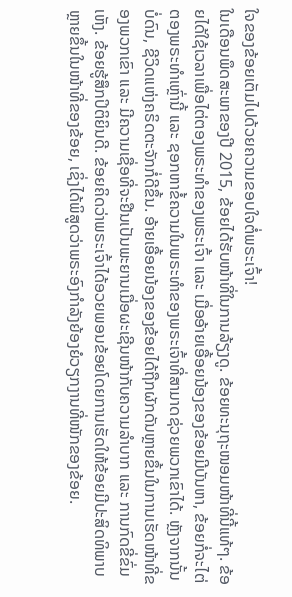ໃຈຂອງຂ້ອຍເຕັມໄປດ້ວຍຄວາມຂອບໃຈຕໍ່ພຣະເຈົ້າ!
ໃນເດືອນພຶດສະພາຂອງປີ 2015, ຂ້ອຍໄດ້ຮັບໜ້າທີ່ໃນການລ້ຽງດູ. ຂ້ອຍທະນຸຖະໜອມໜ້າທີ່ນີ້ແທ້ໆ. ຂ້ອຍໄດ້ໃຊ້ເວລາເພື່ອໄຕ່ຕອງພຣະທຳຂອງພຣະເຈົ້າ ແລະ ເມື່ອອ້າຍເອື້ອຍນ້ອງຂອງຂ້ອຍມີບັນຫາ, ຂ້ອຍກໍ່ຈະໄຕ່ຕອງພຣະທຳເຫຼົ່ານີ້ ແລະ ຊອກຫາຂໍ້ຄວາມໃນພຣະທຳຂອງພຣະເຈົ້າທີ່ສາມາດຊ່ວຍພວກເຂົາໄດ້. ຫຼັງຈາກນັ້ນບໍ່ດົນ, ຊີວິດແຫ່ງຄຣິດຕະຈັກກໍ່ດີຂຶ້ນ. ອ້າຍເອື້ອຍນ້ອງຂອງຂ້ອຍໄດ້ຖືກຜັກດັນຫຼາຍຂຶ້ນໃນການເຮັດໜ້າທີ່ຂອງພວກເຂົາ ແລະ ມີຄວາມເຊື່ອທີ່ຈະຢືນເປັນພະຍານເມື່ອຜະເຊີນໜ້າກັບຄວາມລຳບາກ ແລະ ການກົດຂີ່ຂົ່ມເຫັງ. ຂ້ອຍຮູ້ສຶກປິຕິຍິນດີ. ຂ້ອຍຄິດວ່າພຣະເຈົ້າໄດ້ອວຍພອນຂ້ອຍໂດຍການເຮັດໃຫ້ຂ້ອຍມີປະສິດທິພາບຫຼາຍຂຶ້ນໃນໜ້າທີ່ຂອງຂ້ອຍ, ເຊິ່ງໄດ້ພິສູດວ່າພຣະອົງກຳລັງຍ້ອງຍໍວຽກງານທີ່ໜັກຂອງຂ້ອຍ.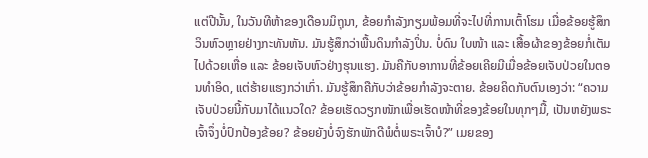ແຕ່ປີນັ້ນ, ໃນວັນທີຫ້າຂອງເດືອນມິຖຸນາ, ຂ້ອຍກຳລັງກຽມພ້ອມທີ່ຈະໄປທີ່ການເຕົ້າໂຮມ ເມື່ອຂ້ອຍຮູ້ສຶກວິນຫົວຫຼາຍຢ່າງກະທັນຫັນ. ມັນຮູ້ສຶກວ່າພື້ນດິນກໍາລັງປິ່ນ. ບໍ່ດົນ ໃບໜ້າ ແລະ ເສື້ອຜ້າຂອງຂ້ອຍກ່ໍເຕັມໄປດ້ວຍເຫື່ອ ແລະ ຂ້ອຍເຈັບຫົວຢ່າງຮຸນແຮງ. ມັນຄືກັບອາການທີ່ຂ້ອຍເຄີຍມີເມື່ອຂ້ອຍເຈັບປ່ວຍໃນຕອນທຳອິດ, ແຕ່ຮ້າຍແຮງກວ່າເກົ່າ. ມັນຮູ້ສຶກຄືກັບວ່າຂ້ອຍກໍາລັງຈະຕາຍ. ຂ້ອຍຄິດກັບຕົນເອງວ່າ: “ຄວາມເຈັບປ່ວຍນີ້ກັບມາໄດ້ແນວໃດ? ຂ້ອຍເຮັດວຽກໜັກເພື່ອເຮັດໜ້າທີ່ຂອງຂ້ອຍໃນທຸກໆມື້, ເປັນຫຍັງພຣະເຈົ້າຈຶ່ງບໍ່ປົກປ້ອງຂ້ອຍ? ຂ້ອຍຍັງບໍ່ຈົງຮັກພັກດີພໍຕໍ່ພຣະເຈົ້າບໍ?” ເມຍຂອງ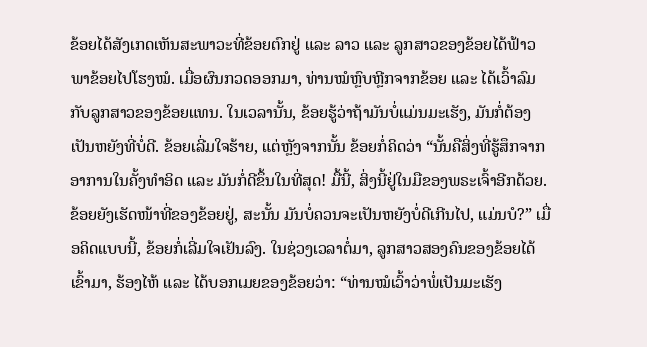ຂ້ອຍໄດ້ສັງເກດເຫັນສະພາວະທີ່ຂ້ອຍຕົກຢູ່ ແລະ ລາວ ແລະ ລູກສາວຂອງຂ້ອຍໄດ້ຟ້າວພາຂ້ອຍໄປໂຮງໝໍ. ເມື່ອຜົນກວດອອກມາ, ທ່ານໝໍຫຼົບຫຼີກຈາກຂ້ອຍ ແລະ ໄດ້ເວົ້າລົມກັບລູກສາວຂອງຂ້ອຍແທນ. ໃນເວລານັ້ນ, ຂ້ອຍຮູ້ວ່າຖ້າມັນບໍ່ແມ່ນມະເຮັງ, ມັນກໍ່ຕ້ອງເປັນຫຍັງທີ່ບໍ່ດີ. ຂ້ອຍເລີ່ມໃຈຮ້າຍ, ແຕ່ຫຼັງຈາກນັ້ນ ຂ້ອຍກໍ່ຄິດວ່າ “ນັ້ນຄືສິ່ງທີ່ຮູ້ສຶກຈາກອາການໃນຄັ້ງທຳອິດ ແລະ ມັນກ່ໍດີຂຶ້ນໃນທີ່ສຸດ! ມື້ນີ້, ສິ່ງນີ້ຢູ່ໃນມືຂອງພຣະເຈົ້າອີກດ້ວຍ. ຂ້ອຍຍັງເຮັດໜ້າທີ່ຂອງຂ້ອຍຢູ່, ສະນັ້ນ ມັນບໍ່ຄວນຈະເປັນຫຍັງບໍ່ດີເກີນໄປ, ແມ່ນບໍ?” ເມື່ອຄິດແບບນີ້, ຂ້ອຍກໍ່ເລີ່ມໃຈເຢັນລົງ. ໃນຊ່ວງເວລາຕໍ່ມາ, ລູກສາວສອງຄົນຂອງຂ້ອຍໄດ້ເຂົ້າມາ, ຮ້ອງໄຫ້ ແລະ ໄດ້ບອກເມຍຂອງຂ້ອຍວ່າ: “ທ່ານໝໍເວົ້າວ່າພໍ່ເປັນມະເຮັງ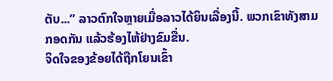ຕັບ...” ລາວຕົກໃຈຫຼາຍເມື່ອລາວໄດ້ຍິນເລື່ອງນີ້. ພວກເຂົາທັງສາມກອດກັນ ແລ້ວຮ້ອງໄຫ້ຢ່າງຂົມຂື່ນ.
ຈິດໃຈຂອງຂ້ອຍໄດ້ຖືກໂຍນເຂົ້າ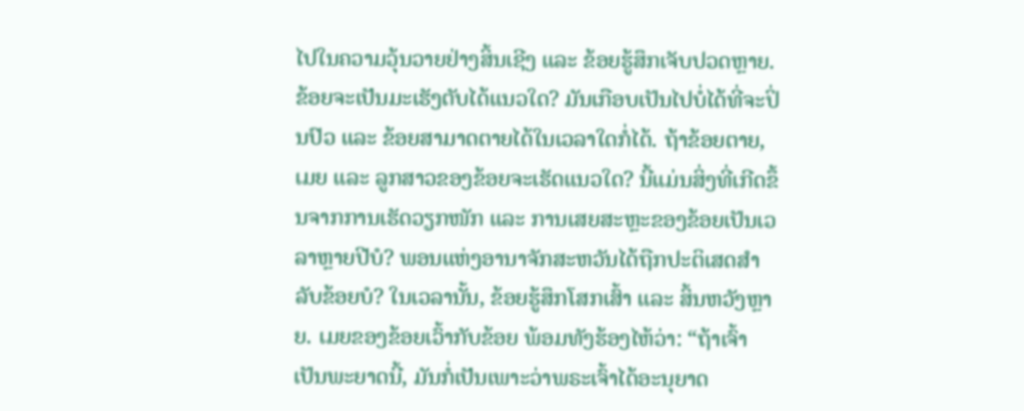ໄປໃນຄວາມວຸ້ນວາຍຢ່າງສິ້ນເຊີງ ແລະ ຂ້ອຍຮູ້ສຶກເຈັບປວດຫຼາຍ. ຂ້ອຍຈະເປັນມະເຮັງຕັບໄດ້ແນວໃດ? ມັນເກືອບເປັນໄປບໍ່ໄດ້ທີ່ຈະປິ່ນປົວ ແລະ ຂ້ອຍສາມາດຕາຍໄດ້ໃນເວລາໃດກໍ່ໄດ້. ຖ້າຂ້ອຍຕາຍ, ເມຍ ແລະ ລູກສາວຂອງຂ້ອຍຈະເຮັດແນວໃດ? ນີ້ແມ່ນສິ່ງທີ່ເກີດຂຶ້ນຈາກການເຮັດວຽກໜັກ ແລະ ການເສຍສະຫຼະຂອງຂ້ອຍເປັນເວລາຫຼາຍປີບໍ? ພອນແຫ່ງອານາຈັກສະຫວັນໄດ້ຖືກປະຕິເສດສຳລັບຂ້ອຍບໍ? ໃນເວລານັ້ນ, ຂ້ອຍຮູ້ສຶກໂສກເສົ້າ ແລະ ສິ້ນຫວັງຫຼາຍ. ເມຍຂອງຂ້ອຍເວົ້າກັບຂ້ອຍ ພ້ອມທັງຮ້ອງໄຫ້ວ່າ: “ຖ້າເຈົ້າເປັນພະຍາດນີ້, ມັນກໍ່ເປັນເພາະວ່າພຣະເຈົ້າໄດ້ອະນຸຍາດ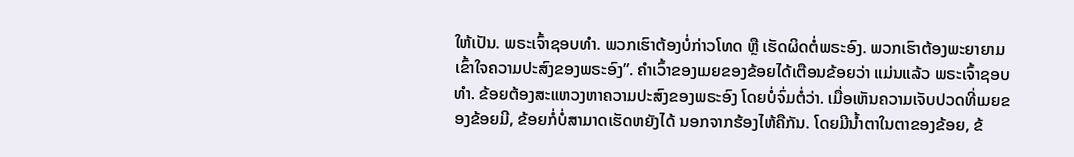ໃຫ້ເປັນ. ພຣະເຈົ້າຊອບທໍາ. ພວກເຮົາຕ້ອງບໍ່ກ່າວໂທດ ຫຼື ເຮັດຜິດຕໍ່ພຣະອົງ. ພວກເຮົາຕ້ອງພະຍາຍາມເຂົ້າໃຈຄວາມປະສົງຂອງພຣະອົງ”. ຄຳເວົ້າຂອງເມຍຂອງຂ້ອຍໄດ້ເຕືອນຂ້ອຍວ່າ ແມ່ນແລ້ວ ພຣະເຈົ້າຊອບທໍາ. ຂ້ອຍຕ້ອງສະແຫວງຫາຄວາມປະສົງຂອງພຣະອົງ ໂດຍບໍ່ຈົ່ມຕໍ່ວ່າ. ເມື່ອເຫັນຄວາມເຈັບປວດທີ່ເມຍຂອງຂ້ອຍມີ, ຂ້ອຍກໍ່ບໍ່ສາມາດເຮັດຫຍັງໄດ້ ນອກຈາກຮ້ອງໄຫ້ຄືກັນ. ໂດຍມີນໍ້າຕາໃນຕາຂອງຂ້ອຍ, ຂ້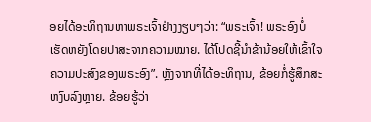ອຍໄດ້ອະທິຖານຫາພຣະເຈົ້າຢ່າງງຽບໆວ່າ: “ພຣະເຈົ້າ! ພຣະອົງບໍ່ເຮັດຫຍັງໂດຍປາສະຈາກຄວາມໝາຍ. ໄດ້ໂປດຊີ້ນໍາຂ້ານ້ອຍໃຫ້ເຂົ້າໃຈຄວາມປະສົງຂອງພຣະອົງ”. ຫຼັງຈາກທີ່ໄດ້ອະທິຖານ, ຂ້ອຍກໍ່ຮູ້ສຶກສະຫງົບລົງຫຼາຍ. ຂ້ອຍຮູ້ວ່າ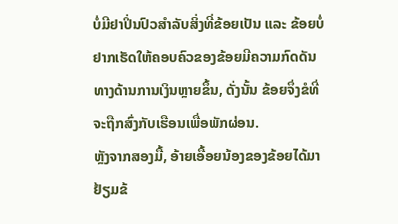ບໍ່ມີຢາປິ່ນປົວສໍາລັບສິ່ງທີ່ຂ້ອຍເປັນ ແລະ ຂ້ອຍບໍ່ຢາກເຮັດໃຫ້ຄອບຄົວຂອງຂ້ອຍມີຄວາມກົດດັນທາງດ້ານການເງິນຫຼາຍຂຶ້ນ, ດັ່ງນັ້ນ ຂ້ອຍຈຶ່ງຂໍທີ່ຈະຖືກສົ່ງກັບເຮືອນເພື່ອພັກຜ່ອນ.
ຫຼັງຈາກສອງມື້, ອ້າຍເອື້ອຍນ້ອງຂອງຂ້ອຍໄດ້ມາຢ້ຽມຂ້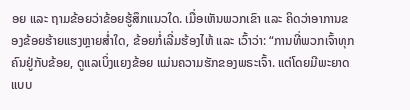ອຍ ແລະ ຖາມຂ້ອຍວ່າຂ້ອຍຮູ້ສຶກແນວໃດ. ເມື່ອເຫັນພວກເຂົາ ແລະ ຄິດວ່າອາການຂອງຂ້ອຍຮ້າຍແຮງຫຼາຍສໍ່າໃດ, ຂ້ອຍກໍ່ເລີ່ມຮ້ອງໄຫ້ ແລະ ເວົ້າວ່າ: “ການທີ່ພວກເຈົ້າທຸກຄົນຢູ່ກັບຂ້ອຍ, ດູແລເບິ່ງແຍງຂ້ອຍ ແມ່ນຄວາມຮັກຂອງພຣະເຈົ້າ. ແຕ່ໂດຍມີພະຍາດແບບ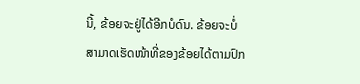ນີ້, ຂ້ອຍຈະຢູ່ໄດ້ອີກບໍດົນ. ຂ້ອຍຈະບໍ່ສາມາດເຮັດໜ້າທີ່ຂອງຂ້ອຍໄດ້ຕາມປົກ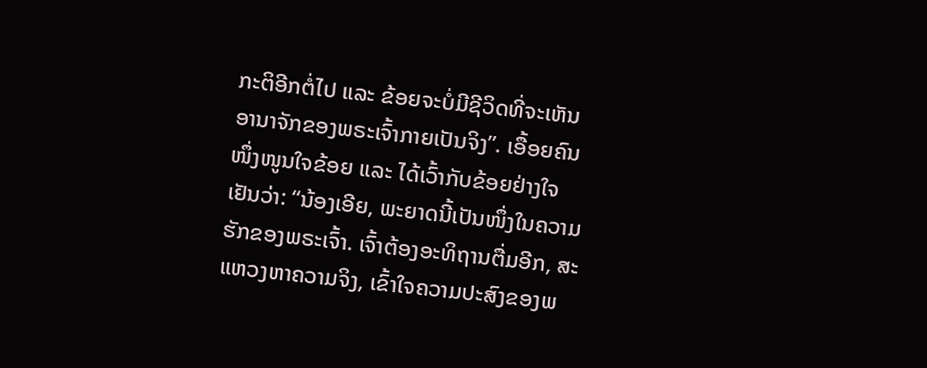ກະຕິອີກຕໍ່ໄປ ແລະ ຂ້ອຍຈະບໍ່ມີຊີວິດທີ່ຈະເຫັນອານາຈັກຂອງພຣະເຈົ້າກາຍເປັນຈິງ”. ເອື້ອຍຄົນໜຶ່ງໜູນໃຈຂ້ອຍ ແລະ ໄດ້ເວົ້າກັບຂ້ອຍຢ່າງໃຈເຢັນວ່າ: “ນ້ອງເອີຍ, ພະຍາດນີ້ເປັນໜຶ່ງໃນຄວາມຮັກຂອງພຣະເຈົ້າ. ເຈົ້າຕ້ອງອະທິຖານຕື່ມອີກ, ສະແຫວງຫາຄວາມຈິງ, ເຂົ້າໃຈຄວາມປະສົງຂອງພ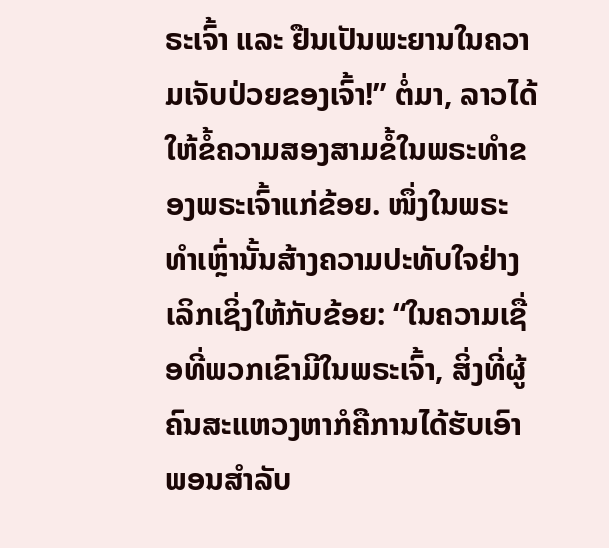ຣະເຈົ້າ ແລະ ຢືນເປັນພະຍານໃນຄວາມເຈັບປ່ວຍຂອງເຈົ້າ!” ຕໍ່ມາ, ລາວໄດ້ໃຫ້ຂໍ້ຄວາມສອງສາມຂໍ້ໃນພຣະທຳຂອງພຣະເຈົ້າແກ່ຂ້ອຍ. ໜຶ່ງໃນພຣະທຳເຫຼົ່ານັ້ນສ້າງຄວາມປະທັບໃຈຢ່າງເລິກເຊິ່ງໃຫ້ກັບຂ້ອຍ: “ໃນຄວາມເຊື່ອທີ່ພວກເຂົາມີໃນພຣະເຈົ້າ, ສິ່ງທີ່ຜູ້ຄົນສະແຫວງຫາກໍຄືການໄດ້ຮັບເອົາພອນສຳລັບ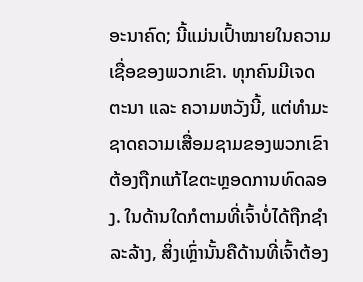ອະນາຄົດ; ນີ້ແມ່ນເປົ້າໝາຍໃນຄວາມເຊື່ອຂອງພວກເຂົາ. ທຸກຄົນມີເຈດຕະນາ ແລະ ຄວາມຫວັງນີ້, ແຕ່ທໍາມະຊາດຄວາມເສື່ອມຊາມຂອງພວກເຂົາຕ້ອງຖືກແກ້ໄຂຕະຫຼອດການທົດລອງ. ໃນດ້ານໃດກໍຕາມທີ່ເຈົ້າບໍ່ໄດ້ຖືກຊໍາລະລ້າງ, ສິ່ງເຫຼົ່ານັ້ນຄືດ້ານທີ່ເຈົ້າຕ້ອງ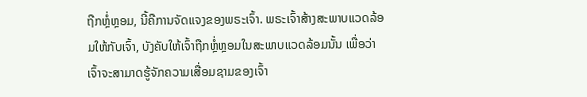ຖືກຫຼໍ່ຫຼອມ, ນີ້ຄືການຈັດແຈງຂອງພຣະເຈົ້າ. ພຣະເຈົ້າສ້າງສະພາບແວດລ້ອມໃຫ້ກັບເຈົ້າ, ບັງຄັບໃຫ້ເຈົ້າຖືກຫຼໍ່ຫຼອມໃນສະພາບແວດລ້ອມນັ້ນ ເພື່ອວ່າ ເຈົ້າຈະສາມາດຮູ້ຈັກຄວາມເສື່ອມຊາມຂອງເຈົ້າ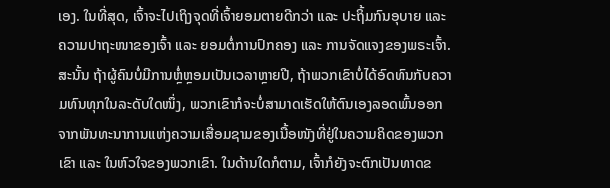ເອງ. ໃນທີ່ສຸດ, ເຈົ້າຈະໄປເຖິງຈຸດທີ່ເຈົ້າຍອມຕາຍດີກວ່າ ແລະ ປະຖິ້ມກົນອຸບາຍ ແລະ ຄວາມປາຖະໜາຂອງເຈົ້າ ແລະ ຍອມຕໍ່ການປົກຄອງ ແລະ ການຈັດແຈງຂອງພຣະເຈົ້າ. ສະນັ້ນ ຖ້າຜູ້ຄົນບໍ່ມີການຫຼໍ່ຫຼອມເປັນເວລາຫຼາຍປີ, ຖ້າພວກເຂົາບໍ່ໄດ້ອົດທົນກັບຄວາມທົນທຸກໃນລະດັບໃດໜຶ່ງ, ພວກເຂົາກໍຈະບໍ່ສາມາດເຮັດໃຫ້ຕົນເອງລອດພົ້ນອອກຈາກພັນທະນາການແຫ່ງຄວາມເສື່ອມຊາມຂອງເນື້ອໜັງທີ່ຢູ່ໃນຄວາມຄິດຂອງພວກເຂົາ ແລະ ໃນຫົວໃຈຂອງພວກເຂົາ. ໃນດ້ານໃດກໍຕາມ, ເຈົ້າກໍຍັງຈະຕົກເປັນທາດຂ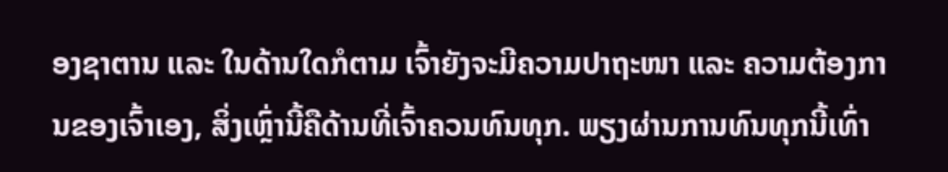ອງຊາຕານ ແລະ ໃນດ້ານໃດກໍຕາມ ເຈົ້າຍັງຈະມີຄວາມປາຖະໜາ ແລະ ຄວາມຕ້ອງການຂອງເຈົ້າເອງ, ສິ່ງເຫຼົ່ານີ້ຄືດ້ານທີ່ເຈົ້າຄວນທົນທຸກ. ພຽງຜ່ານການທົນທຸກນີ້ເທົ່າ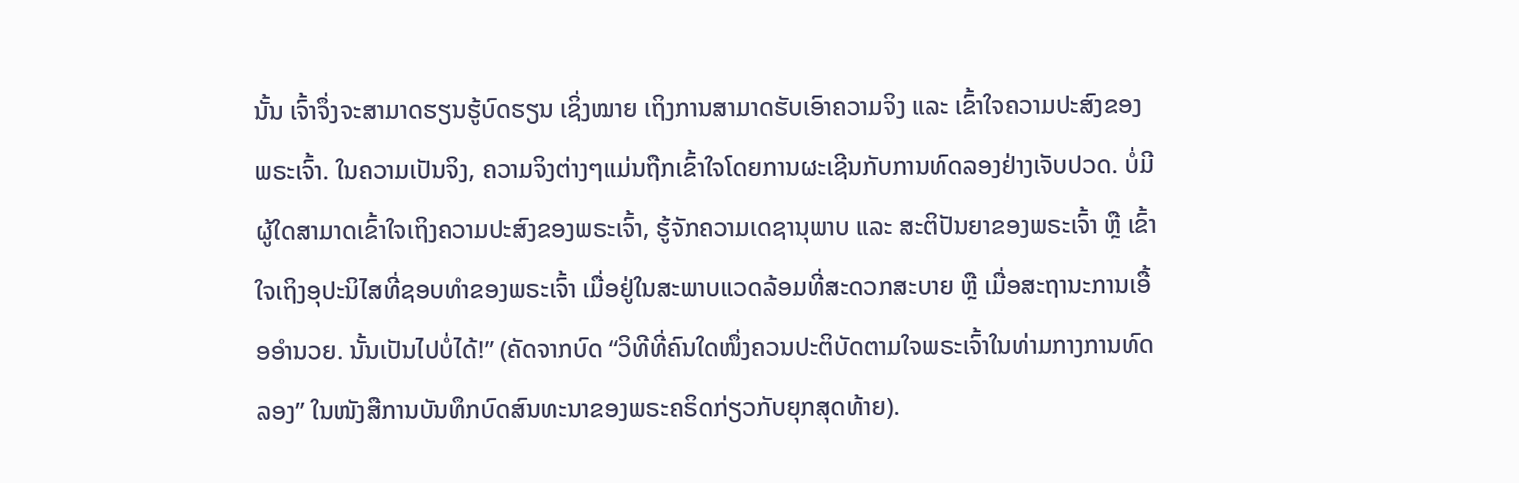ນັ້ນ ເຈົ້າຈຶ່ງຈະສາມາດຮຽນຮູ້ບົດຮຽນ ເຊິ່ງໝາຍ ເຖິງການສາມາດຮັບເອົາຄວາມຈິງ ແລະ ເຂົ້າໃຈຄວາມປະສົງຂອງພຣະເຈົ້າ. ໃນຄວາມເປັນຈິງ, ຄວາມຈິງຕ່າງໆແມ່ນຖືກເຂົ້າໃຈໂດຍການຜະເຊີນກັບການທົດລອງຢ່າງເຈັບປວດ. ບໍ່ມີຜູ້ໃດສາມາດເຂົ້າໃຈເຖິງຄວາມປະສົງຂອງພຣະເຈົ້າ, ຮູ້ຈັກຄວາມເດຊານຸພາບ ແລະ ສະຕິປັນຍາຂອງພຣະເຈົ້າ ຫຼື ເຂົ້າໃຈເຖິງອຸປະນິໄສທີ່ຊອບທຳຂອງພຣະເຈົ້າ ເມື່ອຢູ່ໃນສະພາບແວດລ້ອມທີ່ສະດວກສະບາຍ ຫຼື ເມື່ອສະຖານະການເອື້ອອຳນວຍ. ນັ້ນເປັນໄປບໍ່ໄດ້!” (ຄັດຈາກບົດ “ວິທີທີ່ຄົນໃດໜຶ່ງຄວນປະຕິບັດຕາມໃຈພຣະເຈົ້າໃນທ່າມກາງການທົດລອງ” ໃນໜັງສືການບັນທຶກບົດສົນທະນາຂອງພຣະຄຣິດກ່ຽວກັບຍຸກສຸດທ້າຍ).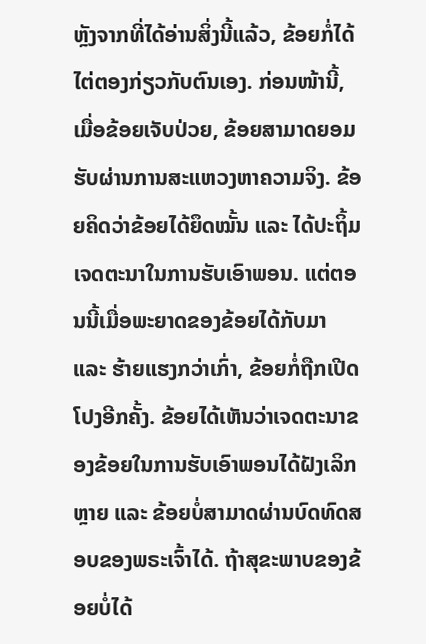ຫຼັງຈາກທີ່ໄດ້ອ່ານສິ່ງນີ້ແລ້ວ, ຂ້ອຍກໍ່ໄດ້ໄຕ່ຕອງກ່ຽວກັບຕົນເອງ. ກ່ອນໜ້ານີ້, ເມື່ອຂ້ອຍເຈັບປ່ວຍ, ຂ້ອຍສາມາດຍອມຮັບຜ່ານການສະແຫວງຫາຄວາມຈິງ. ຂ້ອຍຄິດວ່າຂ້ອຍໄດ້ຍຶດໝັ້ນ ແລະ ໄດ້ປະຖິ້ມເຈດຕະນາໃນການຮັບເອົາພອນ. ແຕ່ຕອນນີ້ເມື່ອພະຍາດຂອງຂ້ອຍໄດ້ກັບມາ ແລະ ຮ້າຍແຮງກວ່າເກົ່າ, ຂ້ອຍກໍ່ຖືກເປີດໂປງອີກຄັ້ງ. ຂ້ອຍໄດ້ເຫັນວ່າເຈດຕະນາຂອງຂ້ອຍໃນການຮັບເອົາພອນໄດ້ຝັງເລິກຫຼາຍ ແລະ ຂ້ອຍບໍ່ສາມາດຜ່ານບົດທົດສອບຂອງພຣະເຈົ້າໄດ້. ຖ້າສຸຂະພາບຂອງຂ້ອຍບໍ່ໄດ້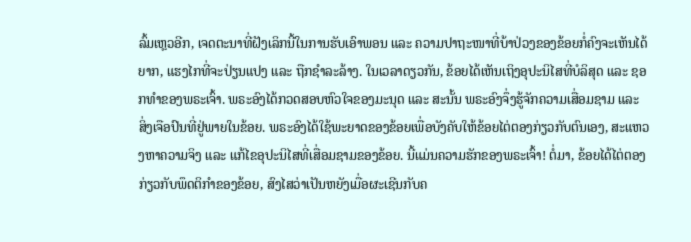ລົ້ມເຫຼວອີກ, ເຈດຕະນາທີ່ຝັງເລິກນີ້ໃນການຮັບເອົາພອນ ແລະ ຄວາມປາຖະໜາທີ່ບ້າປ່ວງຂອງຂ້ອຍກໍ່ຄົງຈະເຫັນໄດ້ຍາກ, ແຮງໄກທີ່ຈະປ່ຽນແປງ ແລະ ຖືກຊໍາລະລ້າງ. ໃນເວລາດຽວກັນ, ຂ້ອຍໄດ້ເຫັນເຖິງອຸປະນິໄສທີ່ບໍລິສຸດ ແລະ ຊອກທຳຂອງພຣະເຈົ້າ. ພຣະອົງໄດ້ກວດສອບຫົວໃຈຂອງມະນຸດ ແລະ ສະນັ້ນ ພຣະອົງຈຶ່ງຮູ້ຈັກຄວາມເສື່ອມຊາມ ແລະ ສິ່ງເຈືອປົນທີ່ຢູ່ພາຍໃນຂ້ອຍ. ພຣະອົງໄດ້ໃຊ້ພະຍາດຂອງຂ້ອຍເພື່ອບັງຄັບໃຫ້ຂ້ອຍໄຕ່ຕອງກ່ຽວກັບຕົນເອງ, ສະແຫວງຫາຄວາມຈິງ ແລະ ແກ້ໄຂອຸປະນິໄສທີ່ເສື່ອມຊາມຂອງຂ້ອຍ. ນີ້ແມ່ນຄວາມຮັກຂອງພຣະເຈົ້າ! ຕໍ່ມາ, ຂ້ອຍໄດ້ໄຕ່ຕອງກ່ຽວກັບພຶດຕິກໍາຂອງຂ້ອຍ, ສົງໄສວ່າເປັນຫຍັງເມື່ອຜະເຊີນກັບຄ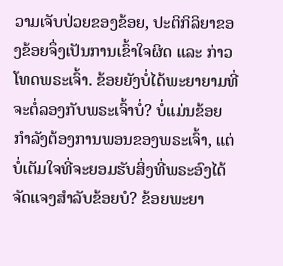ວາມເຈັບປ່ວຍຂອງຂ້ອຍ, ປະຕິກິລິຍາຂອງຂ້ອຍຈຶ່ງເປັນການເຂົ້າໃຈຜິດ ແລະ ກ່າວໂທດພຣະເຈົ້າ. ຂ້ອຍຍັງບໍ່ໄດ້ພະຍາຍາມທີ່ຈະຕໍ່ລອງກັບພຣະເຈົ້າບໍ່? ບໍ່ແມ່ນຂ້ອຍກຳລັງຕ້ອງການພອນຂອງພຣະເຈົ້າ, ແຕ່ບໍ່ເຕັມໃຈທີ່ຈະຍອມຮັບສິ່ງທີ່ພຣະອົງໄດ້ຈັດແຈງສຳລັບຂ້ອຍບໍ? ຂ້ອຍພະຍາ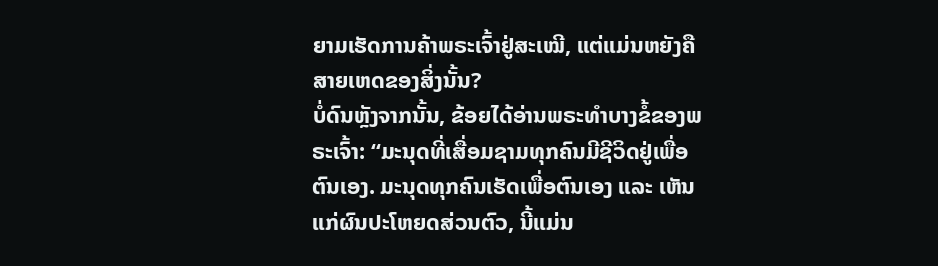ຍາມເຮັດການຄ້າພຣະເຈົ້າຢູ່ສະເໝີ, ແຕ່ແມ່ນຫຍັງຄືສາຍເຫດຂອງສິ່ງນັ້ນ?
ບໍ່ດົນຫຼັງຈາກນັ້ນ, ຂ້ອຍໄດ້ອ່ານພຣະທຳບາງຂໍ້ຂອງພຣະເຈົ້າ: “ມະນຸດທີ່ເສື່ອມຊາມທຸກຄົນມີຊີວິດຢູ່ເພື່ອຕົນເອງ. ມະນຸດທຸກຄົນເຮັດເພື່ອຕົນເອງ ແລະ ເຫັນແກ່ຜົນປະໂຫຍດສ່ວນຕົວ, ນີ້ແມ່ນ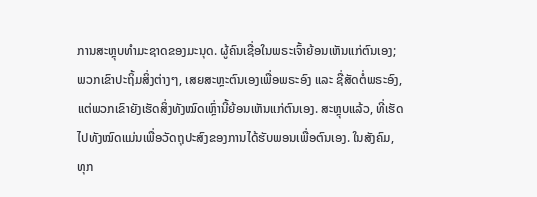ການສະຫຼຸບທຳມະຊາດຂອງມະນຸດ. ຜູ້ຄົນເຊື່ອໃນພຣະເຈົ້າຍ້ອນເຫັນແກ່ຕົນເອງ; ພວກເຂົາປະຖິ້ມສິ່ງຕ່າງໆ, ເສຍສະຫຼະຕົນເອງເພື່ອພຣະອົງ ແລະ ຊື່ສັດຕໍ່ພຣະອົງ, ແຕ່ພວກເຂົາຍັງເຮັດສິ່ງທັງໝົດເຫຼົ່ານີ້ຍ້ອນເຫັນແກ່ຕົນເອງ. ສະຫຼຸບແລ້ວ, ທີ່ເຮັດໄປທັງໝົດແມ່ນເພື່ອວັດຖຸປະສົງຂອງການໄດ້ຮັບພອນເພື່ອຕົນເອງ. ໃນສັງຄົມ, ທຸກ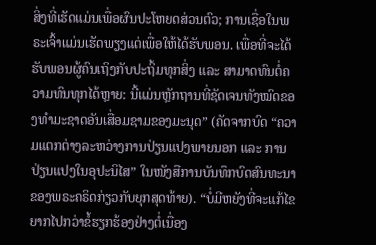ສິ່ງທີ່ເຮັດແມ່ນເພື່ອຜົນປະໂຫຍດສ່ວນຕົວ; ການເຊື່ອໃນພຣະເຈົ້າແມ່ນເຮັດພຽງແຕ່ເພື່ອໃຫ້ໄດ້ຮັບພອນ. ເພື່ອທີ່ຈະໄດ້ຮັບພອນຜູ້ຄົນເຖິງກັບປະຖິ້ມທຸກສິ່ງ ແລະ ສາມາດທົນຕໍ່ຄວາມທົນທຸກໄດ້ຫຼາຍ: ນີ້ແມ່ນຫຼັກຖານທີ່ຊັດເຈນທັງໝົດຂອງທຳມະຊາດອັນເສື່ອມຊາມຂອງມະນຸດ” (ຄັດຈາກບົດ “ຄວາມແຕກຕ່າງລະຫວ່າງການປ່ຽນແປງພາຍນອກ ແລະ ການປ່ຽນແປງໃນອຸປະນິໄສ” ໃນໜັງສືການບັນທຶກບົດສົນທະນາຂອງພຣະຄຣິດກ່ຽວກັບຍຸກສຸດທ້າຍ). “ບໍ່ມີຫຍັງທີ່ຈະແກ້ໄຂຍາກໄປກວ່າຂໍ້ຮຽກຮ້ອງຢ່າງຕໍ່ເນື່ອງ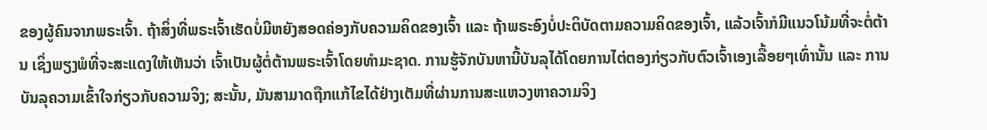ຂອງຜູ້ຄົນຈາກພຣະເຈົ້າ. ຖ້າສິ່ງທີ່ພຣະເຈົ້າເຮັດບໍ່ມີຫຍັງສອດຄ່ອງກັບຄວາມຄິດຂອງເຈົ້າ ແລະ ຖ້າພຣະອົງບໍ່ປະຕິບັດຕາມຄວາມຄິດຂອງເຈົ້າ, ແລ້ວເຈົ້າກໍມີແນວໂນ້ມທີ່ຈະຕໍ່ຕ້ານ ເຊິ່ງພຽງພໍທີ່ຈະສະແດງໃຫ້ເຫັນວ່າ ເຈົ້າເປັນຜູ້ຕໍ່ຕ້ານພຣະເຈົ້າໂດຍທຳມະຊາດ. ການຮູ້ຈັກບັນຫານີ້ບັນລຸໄດ້ໂດຍການໄຕ່ຕອງກ່ຽວກັບຕົວເຈົ້າເອງເລື້ອຍໆເທົ່ານັ້ນ ແລະ ການບັນລຸຄວາມເຂົ້າໃຈກ່ຽວກັບຄວາມຈິງ; ສະນັ້ນ, ມັນສາມາດຖືກແກ້ໄຂໄດ້ຢ່າງເຕັມທີ່ຜ່ານການສະແຫວງຫາຄວາມຈິງ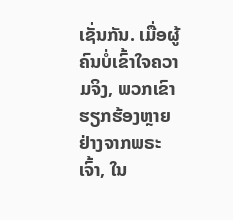ເຊັ່ນກັນ. ເມື່ອຜູ້ຄົນບໍ່ເຂົ້າໃຈຄວາມຈິງ, ພວກເຂົາຮຽກຮ້ອງຫຼາຍຢ່າງຈາກພຣະເຈົ້າ, ໃນ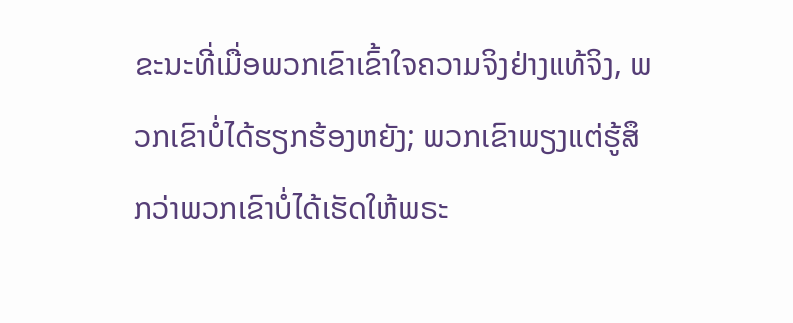ຂະນະທີ່ເມື່ອພວກເຂົາເຂົ້າໃຈຄວາມຈິງຢ່າງແທ້ຈິງ, ພວກເຂົາບໍ່ໄດ້ຮຽກຮ້ອງຫຍັງ; ພວກເຂົາພຽງແຕ່ຮູ້ສຶກວ່າພວກເຂົາບໍ່ໄດ້ເຮັດໃຫ້ພຣະ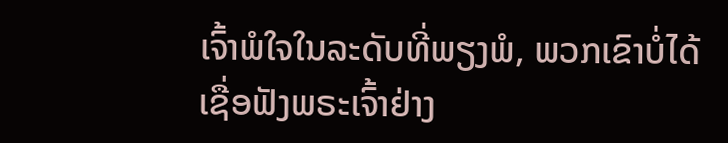ເຈົ້າພໍໃຈໃນລະດັບທີ່ພຽງພໍ, ພວກເຂົາບໍ່ໄດ້ເຊື່ອຟັງພຣະເຈົ້າຢ່າງ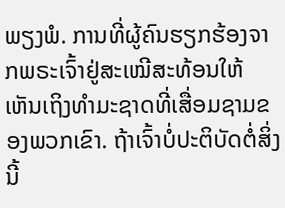ພຽງພໍ. ການທີ່ຜູ້ຄົນຮຽກຮ້ອງຈາກພຣະເຈົ້າຢູ່ສະເໝີສະທ້ອນໃຫ້ເຫັນເຖິງທຳມະຊາດທີ່ເສື່ອມຊາມຂອງພວກເຂົາ. ຖ້າເຈົ້າບໍ່ປະຕິບັດຕໍ່ສິ່ງນີ້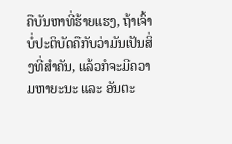ຄືບັນຫາທີ່ຮ້າຍແຮງ, ຖ້າເຈົ້າບໍ່ປະຕິບັດຄືກັບວ່າມັນເປັນສິ່ງທີ່ສຳຄັນ, ແລ້ວກໍຈະມີຄວາມຫາຍະນະ ແລະ ອັນຕະ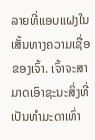ລາຍທີ່ແອບແຝງໃນເສັ້ນທາງຄວາມເຊື່ອຂອງເຈົ້າ. ເຈົ້າຈະສາມາດເອົາຊະນະສິ່ງທີ່ເປັນທຳມະດາເທົ່າ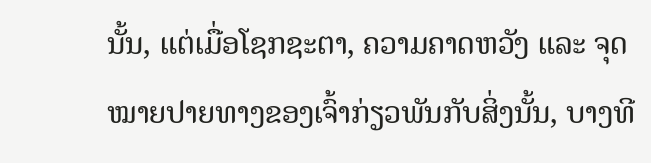ນັ້ນ, ແຕ່ເມື່ອໂຊກຊະຕາ, ຄວາມຄາດຫວັງ ແລະ ຈຸດໝາຍປາຍທາງຂອງເຈົ້າກ່ຽວພັນກັບສິ່ງນັ້ນ, ບາງທີ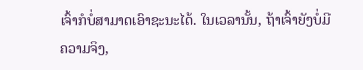ເຈົ້າກໍບໍ່ສາມາດເອົາຊະນະໄດ້. ໃນເວລານັ້ນ, ຖ້າເຈົ້າຍັງບໍ່ມີຄວາມຈິງ,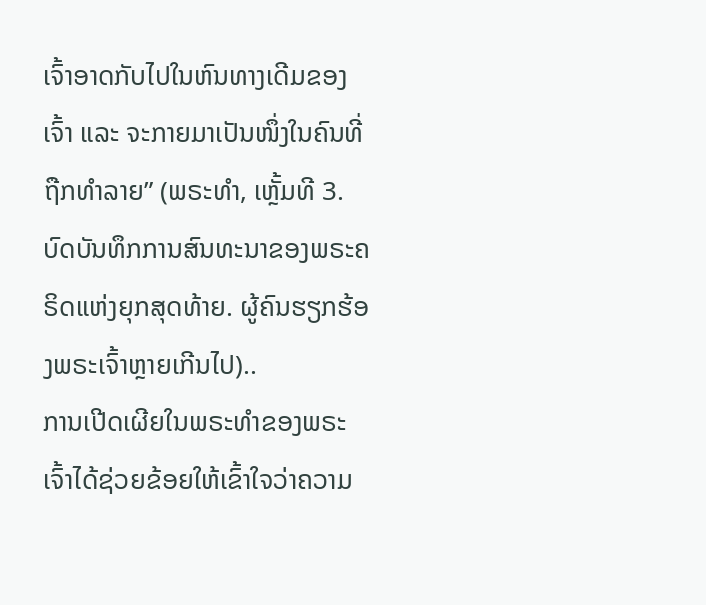ເຈົ້າອາດກັບໄປໃນຫົນທາງເດີມຂອງເຈົ້າ ແລະ ຈະກາຍມາເປັນໜຶ່ງໃນຄົນທີ່ຖືກທຳລາຍ” (ພຣະທຳ, ເຫຼັ້ມທີ 3. ບົດບັນທຶກການສົນທະນາຂອງພຣະຄຣິດແຫ່ງຍຸກສຸດທ້າຍ. ຜູ້ຄົນຮຽກຮ້ອງພຣະເຈົ້າຫຼາຍເກີນໄປ)..
ການເປີດເຜີຍໃນພຣະທຳຂອງພຣະເຈົ້າໄດ້ຊ່ວຍຂ້ອຍໃຫ້ເຂົ້າໃຈວ່າຄວາມ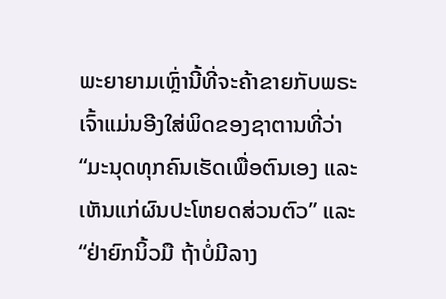ພະຍາຍາມເຫຼົ່ານີ້ທີ່ຈະຄ້າຂາຍກັບພຣະເຈົ້າແມ່ນອີງໃສ່ພິດຂອງຊາຕານທີ່ວ່າ “ມະນຸດທຸກຄົນເຮັດເພື່ອຕົນເອງ ແລະ ເຫັນແກ່ຜົນປະໂຫຍດສ່ວນຕົວ” ແລະ “ຢ່າຍົກນິ້ວມື ຖ້າບໍ່ມີລາງ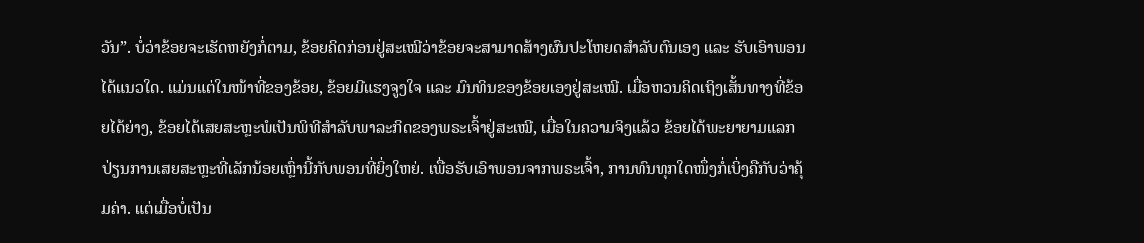ວັນ”. ບໍ່ວ່າຂ້ອຍຈະເຮັດຫຍັງກໍ່ຕາມ, ຂ້ອຍຄິດກ່ອນຢູ່ສະເໝີວ່າຂ້ອຍຈະສາມາດສ້າງຜົນປະໂຫຍດສຳລັບຕົນເອງ ແລະ ຮັບເອົາພອນໄດ້ແນວໃດ. ແມ່ນແຕ່ໃນໜ້າທີ່ຂອງຂ້ອຍ, ຂ້ອຍມີແຮງຈູງໃຈ ແລະ ມົນທິນຂອງຂ້ອຍເອງຢູ່ສະເໝີ. ເມື່ອຫວນຄິດເຖິງເສັ້ນທາງທີ່ຂ້ອຍໄດ້ຍ່າງ, ຂ້ອຍໄດ້ເສຍສະຫຼະພໍເປັນພິທີສຳລັບພາລະກິດຂອງພຣະເຈົ້າຢູ່ສະເໝີ, ເມື່ອໃນຄວາມຈິງແລ້ວ ຂ້ອຍໄດ້ພະຍາຍາມແລກປ່ຽນການເສຍສະຫຼະທີ່ເລັກນ້ອຍເຫຼົ່ານີ້ກັບພອນທີ່ຍິ່ງໃຫຍ່. ເພື່ອຮັບເອົາພອນຈາກພຣະເຈົ້າ, ການທົນທຸກໃດໜຶ່ງກໍ່ເບິ່ງຄືກັບວ່າຄຸ້ມຄ່າ. ແຕ່ເມື່ອບໍ່ເປັນ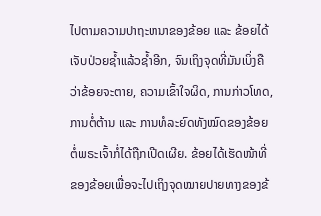ໄປຕາມຄວາມປາຖະຫນາຂອງຂ້ອຍ ແລະ ຂ້ອຍໄດ້ເຈັບປ່ວຍຊໍ້າແລ້ວຊໍ້າອີກ, ຈົນເຖິງຈຸດທີ່ມັນເບິ່ງຄືວ່າຂ້ອຍຈະຕາຍ, ຄວາມເຂົ້າໃຈຜິດ, ການກ່າວໂທດ, ການຕໍ່ຕ້ານ ແລະ ການທໍລະຍົດທັງໝົດຂອງຂ້ອຍຕໍ່ພຣະເຈົ້າກໍ່ໄດ້ຖືກເປີດເຜີຍ. ຂ້ອຍໄດ້ເຮັດໜ້າທີ່ຂອງຂ້ອຍເພື່ອຈະໄປເຖິງຈຸດໝາຍປາຍທາງຂອງຂ້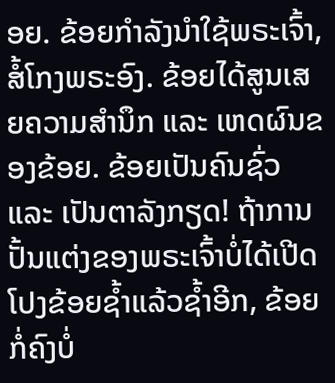ອຍ. ຂ້ອຍກຳລັງນໍາໃຊ້ພຣະເຈົ້າ, ສໍ້ໂກງພຣະອົງ. ຂ້ອຍໄດ້ສູນເສຍຄວາມສຳນຶກ ແລະ ເຫດຜົນຂອງຂ້ອຍ. ຂ້ອຍເປັນຄົນຊົ່ວ ແລະ ເປັນຕາລັງກຽດ! ຖ້າການປັ້ນແຕ່ງຂອງພຣະເຈົ້າບໍ່ໄດ້ເປີດໂປງຂ້ອຍຊ້ຳແລ້ວຊ້ຳອີກ, ຂ້ອຍກໍ່ຄົງບໍ່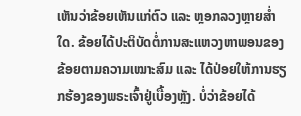ເຫັນວ່າຂ້ອຍເຫັນແກ່ຕົວ ແລະ ຫຼອກລວງຫຼາຍສໍ່າໃດ. ຂ້ອຍໄດ້ປະຕິບັດຕໍ່ການສະແຫວງຫາພອນຂອງຂ້ອຍຕາມຄວາມເໝາະສົມ ແລະ ໄດ້ປ່ອຍໃຫ້ການຮຽກຮ້ອງຂອງພຣະເຈົ້າຢູ່ເບື້ອງຫຼັງ. ບໍ່ວ່າຂ້ອຍໄດ້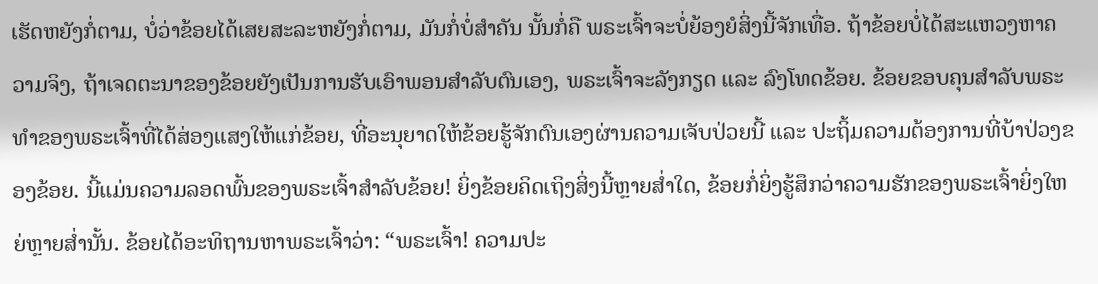ເຮັດຫຍັງກ່ໍຕາມ, ບໍ່ວ່າຂ້ອຍໄດ້ເສຍສະລະຫຍັງກໍ່ຕາມ, ມັນກໍ່ບໍ່ສໍາຄັນ ນັ້ນກໍ່ຄື ພຣະເຈົ້າຈະບໍ່ຍ້ອງຍໍສິ່ງນີ້ຈັກເທື່ອ. ຖ້າຂ້ອຍບໍ່ໄດ້ສະແຫວງຫາຄວາມຈິງ, ຖ້າເຈດຕະນາຂອງຂ້ອຍຍັງເປັນການຮັບເອົາພອນສໍາລັບຕົນເອງ, ພຣະເຈົ້າຈະລັງກຽດ ແລະ ລົງໂທດຂ້ອຍ. ຂ້ອຍຂອບຄຸນສຳລັບພຣະທຳຂອງພຣະເຈົ້າທີ່ໄດ້ສ່ອງແສງໃຫ້ແກ່ຂ້ອຍ, ທີ່ອະນຸຍາດໃຫ້ຂ້ອຍຮູ້ຈັກຕົນເອງຜ່ານຄວາມເຈັບປ່ວຍນີ້ ແລະ ປະຖິ້ມຄວາມຕ້ອງການທີ່ບ້າປ່ວງຂອງຂ້ອຍ. ນີ້ແມ່ນຄວາມລອດພົ້ນຂອງພຣະເຈົ້າສໍາລັບຂ້ອຍ! ຍິ່ງຂ້ອຍຄິດເຖິງສິ່ງນີ້ຫຼາຍສໍ່າໃດ, ຂ້ອຍກ່ໍຍິ່ງຮູ້ສຶກວ່າຄວາມຮັກຂອງພຣະເຈົ້າຍິ່ງໃຫຍ່ຫຼາຍສໍ່ານັ້ນ. ຂ້ອຍໄດ້ອະທິຖານຫາພຣະເຈົ້າວ່າ: “ພຣະເຈົ້າ! ຄວາມປະ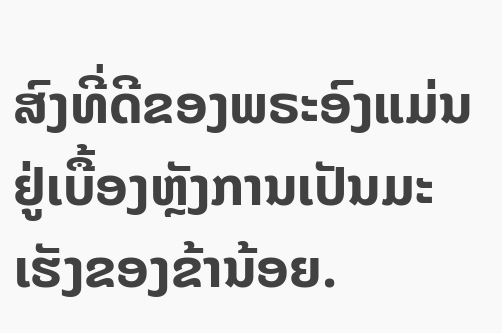ສົງທີ່ດີຂອງພຣະອົງແມ່ນຢູ່ເບື້ອງຫຼັງການເປັນມະເຮັງຂອງຂ້ານ້ອຍ.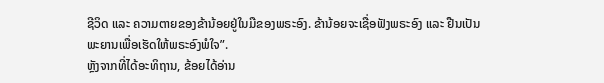ຊີວິດ ແລະ ຄວາມຕາຍຂອງຂ້ານ້ອຍຢູ່ໃນມືຂອງພຣະອົງ. ຂ້ານ້ອຍຈະເຊື່ອຟັງພຣະອົງ ແລະ ຢືນເປັນພະຍານເພື່ອເຮັດໃຫ້ພຣະອົງພໍໃຈ”.
ຫຼັງຈາກທີ່ໄດ້ອະທິຖານ, ຂ້ອຍໄດ້ອ່ານ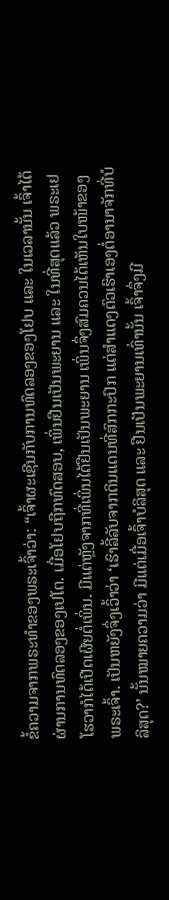ຂໍ້ຄວາມຈາກພຣະທຳຂອງພຣະເຈົ້າວ່າ: “ເຈົ້າຜະເຊີນກັບການທົດລອງຂອງໂຢບ ແລະ ໃນເວລານັ້ນ ເຈົ້າໄດ້ຜ່ານການທົດລອງຂອງເປໂຕ. ເມື່ອໂຢບຖືກທົດສອບ, ເພິ່ນຢືນເປັນພະຍານ ແລະ ໃນທີ່ສຸດແລ້ວ ພຣະເຢໂຮວາກໍໄດ້ເປີດເຜີຍຕໍ່ເພິ່ນ. ມີແຕ່ຫຼັງຈາກທີ່ເພິ່ນໄດ້ຢືນເປັນພະຍານ ເພິ່ນຈຶ່ງສົມຄວນໄດ້ເຫັນໃບໜ້າຂອງພຣະເຈົ້າ. ເປັນຫຍັງຈຶ່ງເວົ້າວ່າ ‘ເຮົາລີ້ລັບຈາກດິນແດນທີ່ສົກກະປົກ ແຕ່ສຳແດງຕົວເຮົາເອງຕໍ່ອານາຈັກທີ່ບໍລິສຸດ?’ ນັ້ນໝາຍຄວາມວ່າ ມີແຕ່ເມື່ອເຈົ້າບໍລິສຸດ ແລະ ຢືນເປັນພະຍານເທົ່ານັ້ນ ເຈົ້າຈຶ່ງມີ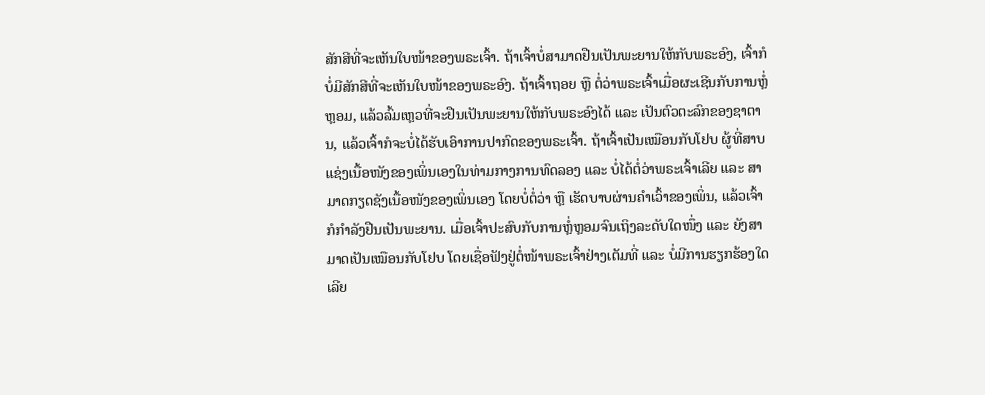ສັກສີທີ່ຈະເຫັນໃບໜ້າຂອງພຣະເຈົ້າ. ຖ້າເຈົ້າບໍ່ສາມາດຢືນເປັນພະຍານໃຫ້ກັບພຣະອົງ, ເຈົ້າກໍບໍ່ມີສັກສີທີ່ຈະເຫັນໃບໜ້າຂອງພຣະອົງ. ຖ້າເຈົ້າຖອຍ ຫຼື ຕໍ່ວ່າພຣະເຈົ້າເມື່ອຜະເຊີນກັບການຫຼໍ່ຫຼອມ, ແລ້ວລົ້ມເຫຼວທີ່ຈະຢືນເປັນພະຍານໃຫ້ກັບພຣະອົງໄດ້ ແລະ ເປັນຕົວຕະລົກຂອງຊາຕານ, ແລ້ວເຈົ້າກໍຈະບໍ່ໄດ້ຮັບເອົາການປາກົດຂອງພຣະເຈົ້າ. ຖ້າເຈົ້າເປັນເໝືອນກັບໂຢບ ຜູ້ທີ່ສາບແຊ່ງເນື້ອໜັງຂອງເພິ່ນເອງໃນທ່າມກາງການທົດລອງ ແລະ ບໍ່ໄດ້ຕໍ່ວ່າພຣະເຈົ້າເລີຍ ແລະ ສາມາດກຽດຊັງເນື້ອໜັງຂອງເພິ່ນເອງ ໂດຍບໍ່ຕໍ່ວ່າ ຫຼື ເຮັດບາບຜ່ານຄຳເວົ້າຂອງເພິ່ນ, ແລ້ວເຈົ້າກໍກຳລັງຢືນເປັນພະຍານ. ເມື່ອເຈົ້າປະສົບກັບການຫຼໍ່ຫຼອມຈົນເຖິງລະດັບໃດໜຶ່ງ ແລະ ຍັງສາມາດເປັນເໝືອນກັບໂຢບ ໂດຍເຊື່ອຟັງຢູ່ຕໍ່ໜ້າພຣະເຈົ້າຢ່າງເຕັມທີ່ ແລະ ບໍ່ມີການຮຽກຮ້ອງໃດເລີຍ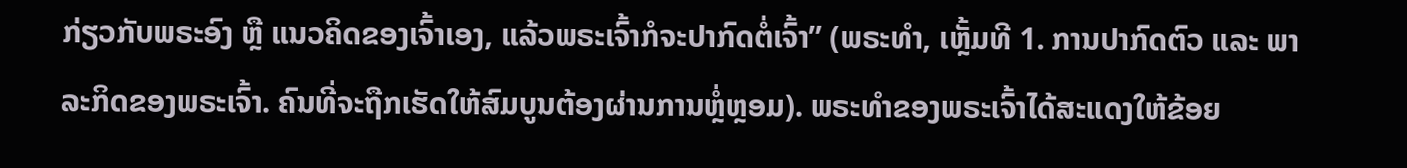ກ່ຽວກັບພຣະອົງ ຫຼື ແນວຄິດຂອງເຈົ້າເອງ, ແລ້ວພຣະເຈົ້າກໍຈະປາກົດຕໍ່ເຈົ້າ” (ພຣະທຳ, ເຫຼັ້ມທີ 1. ການປາກົດຕົວ ແລະ ພາລະກິດຂອງພຣະເຈົ້າ. ຄົນທີ່ຈະຖືກເຮັດໃຫ້ສົມບູນຕ້ອງຜ່ານການຫຼໍ່ຫຼອມ). ພຣະທຳຂອງພຣະເຈົ້າໄດ້ສະແດງໃຫ້ຂ້ອຍ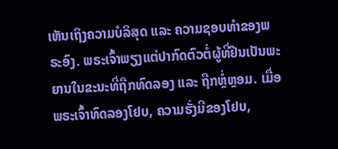ເຫັນເຖິງຄວາມບໍລິສຸດ ແລະ ຄວາມຊອບທໍາຂອງພຣະອົງ. ພຣະເຈົ້າພຽງແຕ່ປາກົດຕົວຕໍ່ຜູ້ທີ່ຢືນເປັນພະຍານໃນຂະນະທີ່ຖືກທົດລອງ ແລະ ຖືກຫຼໍ່ຫຼອມ. ເມື່ອພຣະເຈົ້າທົດລອງໂຢບ, ຄວາມຮັ່ງມີຂອງໂຢບ,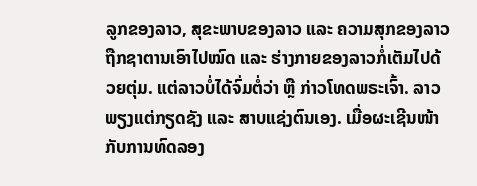ລູກຂອງລາວ, ສຸຂະພາບຂອງລາວ ແລະ ຄວາມສຸກຂອງລາວຖືກຊາຕານເອົາໄປໝົດ ແລະ ຮ່າງກາຍຂອງລາວກໍ່ເຕັມໄປດ້ວຍຕຸ່ມ. ແຕ່ລາວບໍ່ໄດ້ຈົ່ມຕໍ່ວ່າ ຫຼື ກ່າວໂທດພຣະເຈົ້າ. ລາວພຽງແຕ່ກຽດຊັງ ແລະ ສາບແຊ່ງຕົນເອງ. ເມື່ອຜະເຊີນໜ້າກັບການທົດລອງ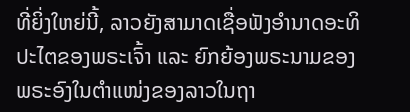ທີ່ຍິ່ງໃຫຍ່ນີ້, ລາວຍັງສາມາດເຊື່ອຟັງອຳນາດອະທິປະໄຕຂອງພຣະເຈົ້າ ແລະ ຍົກຍ້ອງພຣະນາມຂອງພຣະອົງໃນຕໍາແໜ່ງຂອງລາວໃນຖາ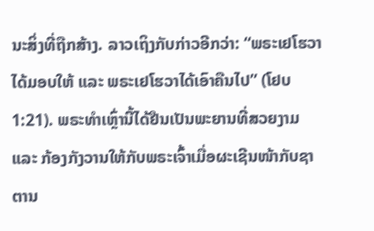ນະສິ່ງທີ່ຖືກສ້າງ. ລາວເຖິງກັບກ່າວອີກວ່າ: “ພຣະເຢໂຮວາໄດ້ມອບໃຫ້ ແລະ ພຣະເຢໂຮວາໄດ້ເອົາຄືນໄປ” (ໂຢບ 1:21). ພຣະທຳເຫຼົ່ານີ້ໄດ້ຢືນເປັນພະຍານທີ່ສວຍງາມ ແລະ ກ້ອງກັງວານໃຫ້ກັບພຣະເຈົ້າເມື່ອຜະເຊີນໜ້າກັບຊາຕານ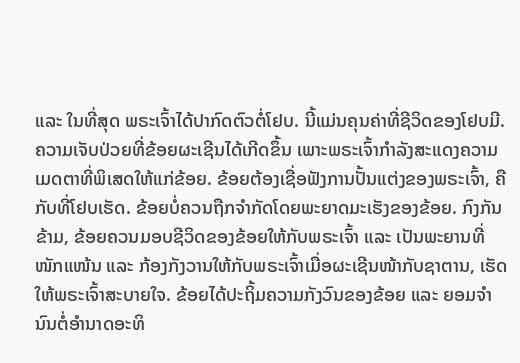ແລະ ໃນທີ່ສຸດ ພຣະເຈົ້າໄດ້ປາກົດຕົວຕໍ່ໂຢບ. ນີ້ແມ່ນຄຸນຄ່າທີ່ຊີວິດຂອງໂຢບມີ. ຄວາມເຈັບປ່ວຍທີ່ຂ້ອຍຜະເຊີນໄດ້ເກີດຂຶ້ນ ເພາະພຣະເຈົ້າກຳລັງສະແດງຄວາມເມດຕາທີ່ພິເສດໃຫ້ແກ່ຂ້ອຍ. ຂ້ອຍຕ້ອງເຊື່ອຟັງການປັ້ນແຕ່ງຂອງພຣະເຈົ້າ, ຄືກັບທີ່ໂຢບເຮັດ. ຂ້ອຍບໍ່ຄວນຖືກຈຳກັດໂດຍພະຍາດມະເຮັງຂອງຂ້ອຍ. ກົງກັນຂ້າມ, ຂ້ອຍຄວນມອບຊີວິດຂອງຂ້ອຍໃຫ້ກັບພຣະເຈົ້າ ແລະ ເປັນພະຍານທີ່ໜັກແໜ້ນ ແລະ ກ້ອງກັງວານໃຫ້ກັບພຣະເຈົ້າເມື່ອຜະເຊີນໜ້າກັບຊາຕານ, ເຮັດໃຫ້ພຣະເຈົ້າສະບາຍໃຈ. ຂ້ອຍໄດ້ປະຖິ້ມຄວາມກັງວົນຂອງຂ້ອຍ ແລະ ຍອມຈຳນົນຕໍ່ອໍານາດອະທິ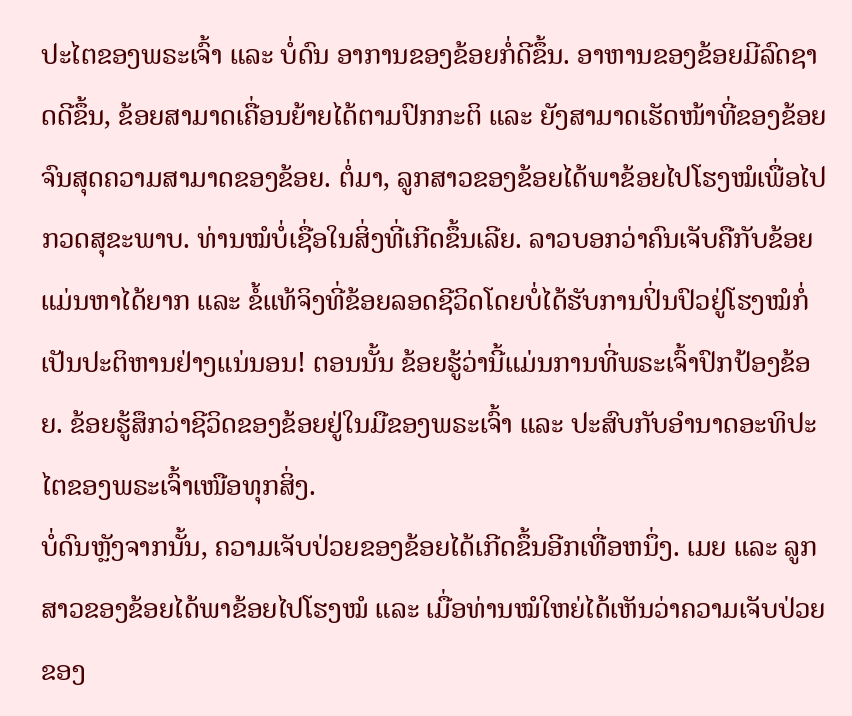ປະໄຕຂອງພຣະເຈົ້າ ແລະ ບໍ່ດົນ ອາການຂອງຂ້ອຍກໍ່ດີຂຶ້ນ. ອາຫານຂອງຂ້ອຍມີລົດຊາດດີຂຶ້ນ, ຂ້ອຍສາມາດເຄື່ອນຍ້າຍໄດ້ຕາມປົກກະຕິ ແລະ ຍັງສາມາດເຮັດໜ້າທີ່ຂອງຂ້ອຍຈົນສຸດຄວາມສາມາດຂອງຂ້ອຍ. ຕໍ່ມາ, ລູກສາວຂອງຂ້ອຍໄດ້ພາຂ້ອຍໄປໂຮງໝໍເພື່ອໄປກວດສຸຂະພາບ. ທ່ານໝໍບໍ່ເຊື່ອໃນສິ່ງທີ່ເກີດຂຶ້ນເລີຍ. ລາວບອກວ່າຄົນເຈັບຄືກັບຂ້ອຍແມ່ນຫາໄດ້ຍາກ ແລະ ຂໍ້ແທ້ຈິງທີ່ຂ້ອຍລອດຊີວິດໂດຍບໍ່ໄດ້ຮັບການປິ່ນປົວຢູ່ໂຮງໝໍກໍ່ເປັນປະຕິຫານຢ່າງແນ່ນອນ! ຕອນນັ້ນ ຂ້ອຍຮູ້ວ່ານີ້ແມ່ນການທີ່ພຣະເຈົ້າປົກປ້ອງຂ້ອຍ. ຂ້ອຍຮູ້ສຶກວ່າຊີວິດຂອງຂ້ອຍຢູ່ໃນມືຂອງພຣະເຈົ້າ ແລະ ປະສົບກັບອໍານາດອະທິປະໄຕຂອງພຣະເຈົ້າເໜືອທຸກສິ່ງ.
ບໍ່ດົນຫຼັງຈາກນັ້ນ, ຄວາມເຈັບປ່ວຍຂອງຂ້ອຍໄດ້ເກີດຂຶ້ນອີກເທື່ອຫນຶ່ງ. ເມຍ ແລະ ລູກສາວຂອງຂ້ອຍໄດ້ພາຂ້ອຍໄປໂຮງໝໍ ແລະ ເມື່ອທ່ານໝໍໃຫຍ່ໄດ້ເຫັນວ່າຄວາມເຈັບປ່ວຍຂອງ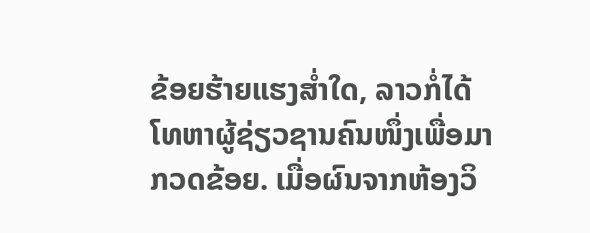ຂ້ອຍຮ້າຍແຮງສໍ່າໃດ, ລາວກໍ່ໄດ້ໂທຫາຜູ້ຊ່ຽວຊານຄົນໜຶ່ງເພື່ອມາກວດຂ້ອຍ. ເມື່ອຜົນຈາກຫ້ອງວິ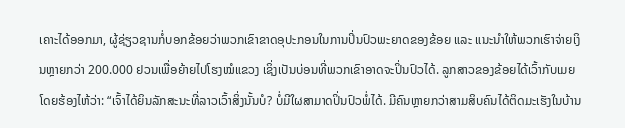ເຄາະໄດ້ອອກມາ, ຜູ້ຊ່ຽວຊານກໍ່ບອກຂ້ອຍວ່າພວກເຂົາຂາດອຸປະກອນໃນການປິ່ນປົວພະຍາດຂອງຂ້ອຍ ແລະ ແນະນໍາໃຫ້ພວກເຮົາຈ່າຍເງິນຫຼາຍກວ່າ 200.000 ຢວນເພື່ອຍ້າຍໄປໂຮງໝໍແຂວງ ເຊິ່ງເປັນບ່ອນທີ່ພວກເຂົາອາດຈະປິ່ນປົວໄດ້. ລູກສາວຂອງຂ້ອຍໄດ້ເວົ້າກັບເມຍໂດຍຮ້ອງໄຫ້ວ່າ: “ເຈົ້າໄດ້ຍິນລັກສະນະທີ່ລາວເວົ້າສິ່ງນັ້ນບໍ? ບໍ່ມີໃຜສາມາດປິ່ນປົວພໍ່ໄດ້. ມີຄົນຫຼາຍກວ່າສາມສິບຄົນໄດ້ຕິດມະເຮັງໃນບ້ານ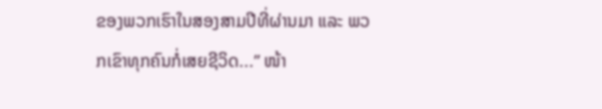ຂອງພວກເຮົາໃນສອງສາມປີທີ່ຜ່ານມາ ແລະ ພວກເຂົາທຸກຄົນກໍ່ເສຍຊີວິດ...” ໜ້າ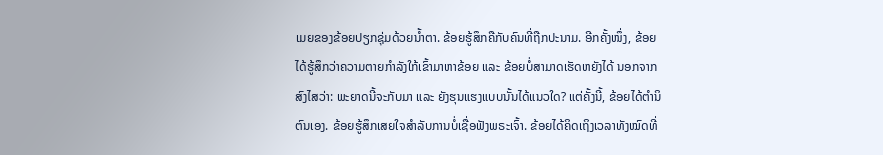ເມຍຂອງຂ້ອຍປຽກຊຸ່ມດ້ວຍນໍ້າຕາ. ຂ້ອຍຮູ້ສຶກຄືກັບຄົນທີ່ຖືກປະນາມ. ອີກຄັ້ງໜຶ່ງ, ຂ້ອຍໄດ້ຮູ້ສຶກວ່າຄວາມຕາຍກຳລັງໃກ້ເຂົ້າມາຫາຂ້ອຍ ແລະ ຂ້ອຍບໍ່ສາມາດເຮັດຫຍັງໄດ້ ນອກຈາກສົງໄສວ່າ: ພະຍາດນີ້ຈະກັບມາ ແລະ ຍັງຮຸນແຮງແບບນັ້ນໄດ້ແນວໃດ? ແຕ່ຄັ້ງນີ້, ຂ້ອຍໄດ້ຕຳນິຕົນເອງ. ຂ້ອຍຮູ້ສຶກເສຍໃຈສໍາລັບການບໍ່ເຊື່ອຟັງພຣະເຈົ້າ. ຂ້ອຍໄດ້ຄິດເຖິງເວລາທັງໝົດທີ່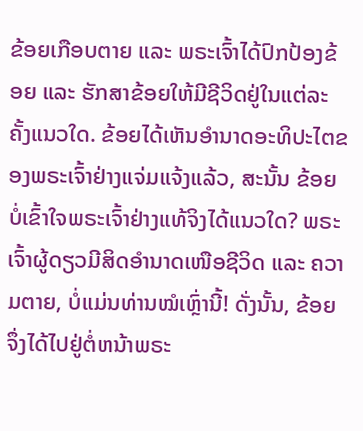ຂ້ອຍເກືອບຕາຍ ແລະ ພຣະເຈົ້າໄດ້ປົກປ້ອງຂ້ອຍ ແລະ ຮັກສາຂ້ອຍໃຫ້ມີຊີວິດຢູ່ໃນແຕ່ລະຄັ້ງແນວໃດ. ຂ້ອຍໄດ້ເຫັນອໍານາດອະທິປະໄຕຂອງພຣະເຈົ້າຢ່າງແຈ່ມແຈ້ງແລ້ວ, ສະນັ້ນ ຂ້ອຍບໍ່ເຂົ້າໃຈພຣະເຈົ້າຢ່າງແທ້ຈິງໄດ້ແນວໃດ? ພຣະເຈົ້າຜູ້ດຽວມີສິດອໍານາດເໜືອຊີວິດ ແລະ ຄວາມຕາຍ, ບໍ່ແມ່ນທ່ານໝໍເຫຼົ່ານີ້! ດັ່ງນັ້ນ, ຂ້ອຍຈຶ່ງໄດ້ໄປຢູ່ຕໍ່ຫນ້າພຣະ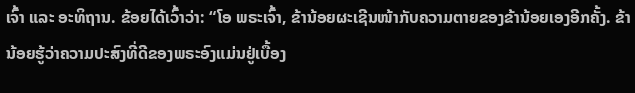ເຈົ້າ ແລະ ອະທິຖານ. ຂ້ອຍໄດ້ເວົ້າວ່າ: “ໂອ ພຣະເຈົ້າ, ຂ້ານ້ອຍຜະເຊີນໜ້າກັບຄວາມຕາຍຂອງຂ້ານ້ອຍເອງອີກຄັ້ງ. ຂ້ານ້ອຍຮູ້ວ່າຄວາມປະສົງທີ່ດີຂອງພຣະອົງແມ່ນຢູ່ເບື້ອງ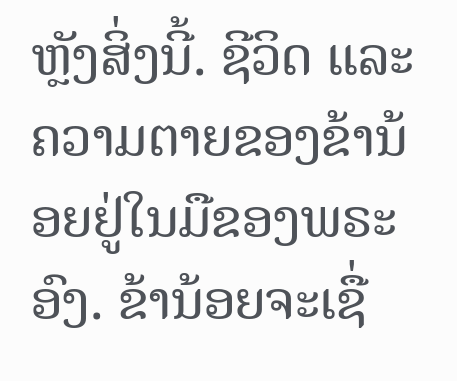ຫຼັງສິ່ງນີ້. ຊີວິດ ແລະ ຄວາມຕາຍຂອງຂ້ານ້ອຍຢູ່ໃນມືຂອງພຣະອົງ. ຂ້ານ້ອຍຈະເຊື່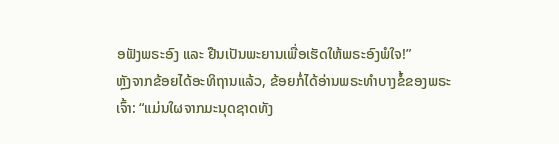ອຟັງພຣະອົງ ແລະ ຢືນເປັນພະຍານເພື່ອເຮັດໃຫ້ພຣະອົງພໍໃຈ!”
ຫຼັງຈາກຂ້ອຍໄດ້ອະທິຖານແລ້ວ, ຂ້ອຍກໍ່ໄດ້ອ່ານພຣະທຳບາງຂໍ້ຂອງພຣະເຈົ້າ: “ແມ່ນໃຜຈາກມະນຸດຊາດທັງ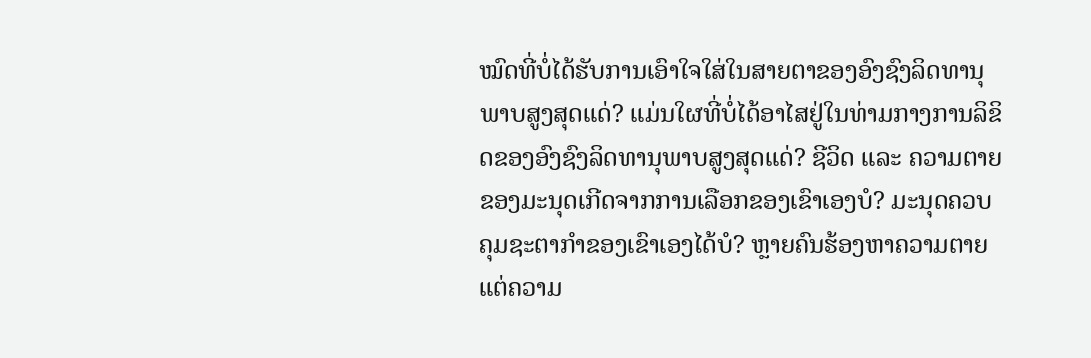ໝົດທີ່ບໍ່ໄດ້ຮັບການເອົາໃຈໃສ່ໃນສາຍຕາຂອງອົງຊົງລິດທານຸພາບສູງສຸດແດ່? ແມ່ນໃຜທີ່ບໍ່ໄດ້ອາໄສຢູ່ໃນທ່າມກາງການລິຂິດຂອງອົງຊົງລິດທານຸພາບສູງສຸດແດ່? ຊີວິດ ແລະ ຄວາມຕາຍຂອງມະນຸດເກີດຈາກການເລືອກຂອງເຂົາເອງບໍ? ມະນຸດຄວບຄຸມຊະຕາກໍາຂອງເຂົາເອງໄດ້ບໍ? ຫຼາຍຄົນຮ້ອງຫາຄວາມຕາຍ ແຕ່ຄວາມ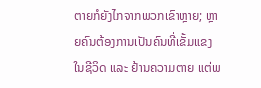ຕາຍກໍຍັງໄກຈາກພວກເຂົາຫຼາຍ; ຫຼາຍຄົນຕ້ອງການເປັນຄົນທີ່ເຂັ້ມແຂງໃນຊີວິດ ແລະ ຢ້ານຄວາມຕາຍ ແຕ່ພ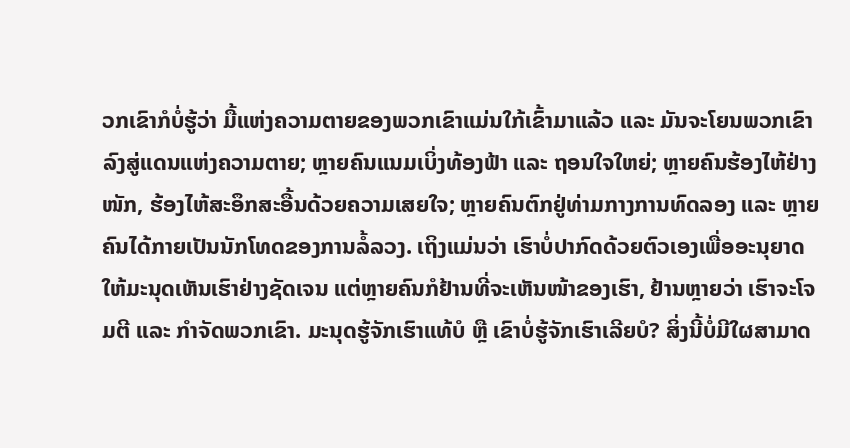ວກເຂົາກໍບໍ່ຮູ້ວ່າ ມື້ແຫ່ງຄວາມຕາຍຂອງພວກເຂົາແມ່ນໃກ້ເຂົ້າມາແລ້ວ ແລະ ມັນຈະໂຍນພວກເຂົາລົງສູ່ແດນແຫ່ງຄວາມຕາຍ; ຫຼາຍຄົນແນມເບິ່ງທ້ອງຟ້າ ແລະ ຖອນໃຈໃຫຍ່; ຫຼາຍຄົນຮ້ອງໄຫ້ຢ່າງໜັກ, ຮ້ອງໄຫ້ສະອຶກສະອື້ນດ້ວຍຄວາມເສຍໃຈ; ຫຼາຍຄົນຕົກຢູ່ທ່າມກາງການທົດລອງ ແລະ ຫຼາຍຄົນໄດ້ກາຍເປັນນັກໂທດຂອງການລໍ້ລວງ. ເຖິງແມ່ນວ່າ ເຮົາບໍ່ປາກົດດ້ວຍຕົວເອງເພື່ອອະນຸຍາດໃຫ້ມະນຸດເຫັນເຮົາຢ່າງຊັດເຈນ ແຕ່ຫຼາຍຄົນກໍຢ້ານທີ່ຈະເຫັນໜ້າຂອງເຮົາ, ຢ້ານຫຼາຍວ່າ ເຮົາຈະໂຈມຕີ ແລະ ກໍາຈັດພວກເຂົາ. ມະນຸດຮູ້ຈັກເຮົາແທ້ບໍ ຫຼື ເຂົາບໍ່ຮູ້ຈັກເຮົາເລີຍບໍ? ສິ່ງນີ້ບໍ່ມີໃຜສາມາດ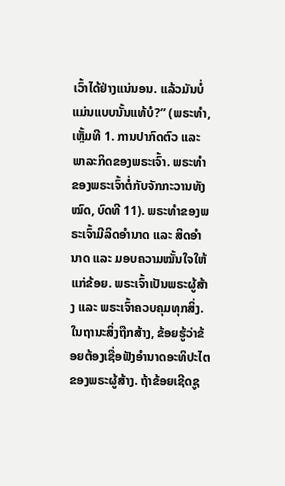ເວົ້າໄດ້ຢ່າງແນ່ນອນ. ແລ້ວມັນບໍ່ແມ່ນແບບນັ້ນແທ້ບໍ?” (ພຣະທຳ, ເຫຼັ້ມທີ 1. ການປາກົດຕົວ ແລະ ພາລະກິດຂອງພຣະເຈົ້າ. ພຣະທຳຂອງພຣະເຈົ້າຕໍ່ກັບຈັກກະວານທັງໝົດ, ບົດທີ 11). ພຣະທຳຂອງພຣະເຈົ້າມີລິດອຳນາດ ແລະ ສິດອຳນາດ ແລະ ມອບຄວາມໝັ້ນໃຈໃຫ້ແກ່ຂ້ອຍ. ພຣະເຈົ້າເປັນພຣະຜູ້ສ້າງ ແລະ ພຣະເຈົ້າຄວບຄຸມທຸກສິ່ງ. ໃນຖານະສິ່ງຖືກສ້າງ, ຂ້ອຍຮູ້ວ່າຂ້ອຍຕ້ອງເຊື່ອຟັງອຳນາດອະທິປະໄຕຂອງພຣະຜູ້ສ້າງ. ຖ້າຂ້ອຍເຊີດຊູ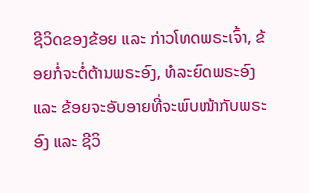ຊີວິດຂອງຂ້ອຍ ແລະ ກ່າວໂທດພຣະເຈົ້າ, ຂ້ອຍກໍ່ຈະຕໍ່ຕ້ານພຣະອົງ, ທໍລະຍົດພຣະອົງ ແລະ ຂ້ອຍຈະອັບອາຍທີ່ຈະພົບໜ້າກັບພຣະອົງ ແລະ ຊີວິ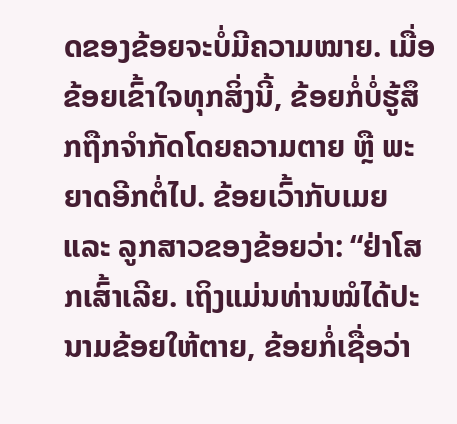ດຂອງຂ້ອຍຈະບໍ່ມີຄວາມໝາຍ. ເມື່ອຂ້ອຍເຂົ້າໃຈທຸກສິ່ງນີ້, ຂ້ອຍກໍ່ບໍ່ຮູ້ສຶກຖືກຈຳກັດໂດຍຄວາມຕາຍ ຫຼື ພະຍາດອີກຕໍ່ໄປ. ຂ້ອຍເວົ້າກັບເມຍ ແລະ ລູກສາວຂອງຂ້ອຍວ່າ: “ຢ່າໂສກເສົ້າເລີຍ. ເຖິງແມ່ນທ່ານໝໍໄດ້ປະນາມຂ້ອຍໃຫ້ຕາຍ, ຂ້ອຍກໍ່ເຊື່ອວ່າ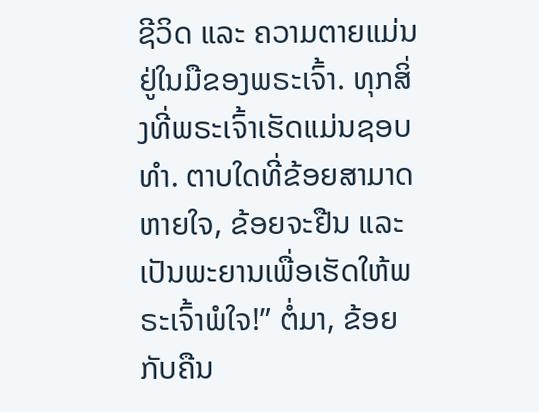ຊີວິດ ແລະ ຄວາມຕາຍແມ່ນຢູ່ໃນມືຂອງພຣະເຈົ້າ. ທຸກສິ່ງທີ່ພຣະເຈົ້າເຮັດແມ່ນຊອບທຳ. ຕາບໃດທີ່ຂ້ອຍສາມາດຫາຍໃຈ, ຂ້ອຍຈະຢືນ ແລະ ເປັນພະຍານເພື່ອເຮັດໃຫ້ພຣະເຈົ້າພໍໃຈ!” ຕໍ່ມາ, ຂ້ອຍກັບຄືນ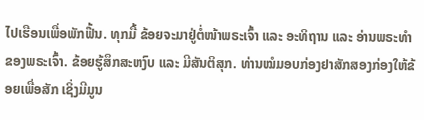ໄປເຮືອນເພື່ອພັກຟື້ນ. ທຸກມື້ ຂ້ອຍຈະມາຢູ່ຕໍ່ໜ້າພຣະເຈົ້າ ແລະ ອະທິຖານ ແລະ ອ່ານພຣະທຳຂອງພຣະເຈົ້າ. ຂ້ອຍຮູ້ສຶກສະຫງົບ ແລະ ມີສັນຕິສຸກ. ທ່ານໝໍມອບກ່ອງຢາສັກສອງກ່ອງໃຫ້ຂ້ອຍເພື່ອສັກ ເຊິ່ງມີມູນ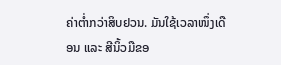ຄ່າຕໍ່າກວ່າສິບຢວນ. ມັນໃຊ້ເວລາໜຶ່ງເດືອນ ແລະ ສີນິ້ວມືຂອ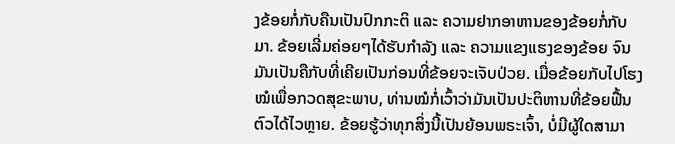ງຂ້ອຍກໍ່ກັບຄືນເປັນປົກກະຕິ ແລະ ຄວາມຢາກອາຫານຂອງຂ້ອຍກໍ່ກັບມາ. ຂ້ອຍເລີ່ມຄ່ອຍໆໄດ້ຮັບກຳລັງ ແລະ ຄວາມແຂງແຮງຂອງຂ້ອຍ ຈົນມັນເປັນຄືກັບທີ່ເຄີຍເປັນກ່ອນທີ່ຂ້ອຍຈະເຈັບປ່ວຍ. ເມື່ອຂ້ອຍກັບໄປໂຮງໝໍເພື່ອກວດສຸຂະພາບ, ທ່ານໝໍກໍ່ເວົ້າວ່າມັນເປັນປະຕິຫານທີ່ຂ້ອຍຟື້ນຕົວໄດ້ໄວຫຼາຍ. ຂ້ອຍຮູ້ວ່າທຸກສິ່ງນີ້ເປັນຍ້ອນພຣະເຈົ້າ, ບໍ່ມີຜູ້ໃດສາມາ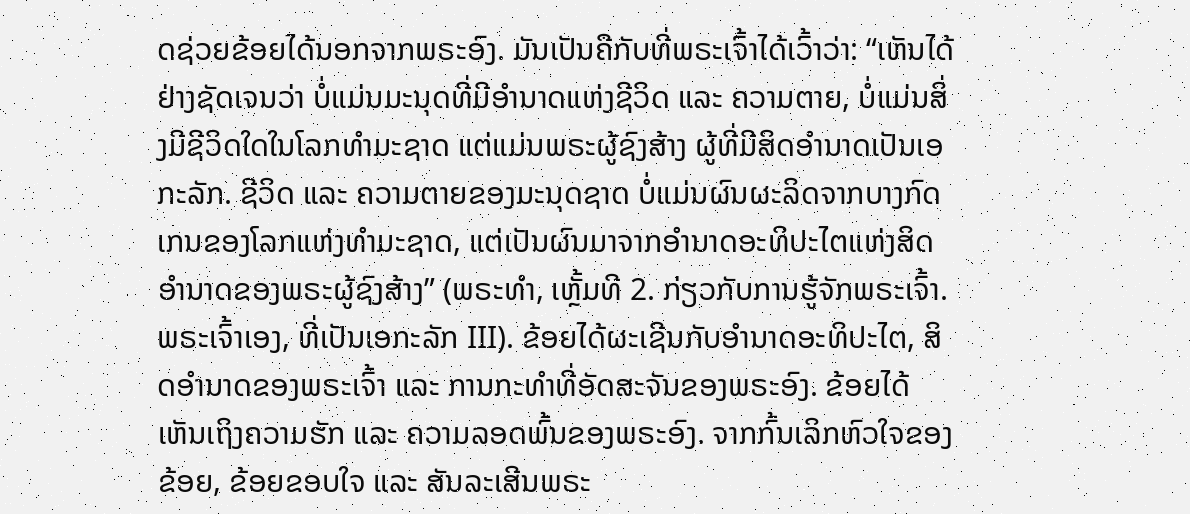ດຊ່ວຍຂ້ອຍໄດ້ນອກຈາກພຣະອົງ. ມັນເປັນຄືກັບທີ່ພຣະເຈົ້າໄດ້ເວົ້າວ່າ: “ເຫັນໄດ້ຢ່າງຊັດເຈນວ່າ ບໍ່ແມ່ນມະນຸດທີ່ມີອຳນາດແຫ່ງຊີວິດ ແລະ ຄວາມຕາຍ, ບໍ່ແມ່ນສິ່ງມີຊີວິດໃດໃນໂລກທຳມະຊາດ ແຕ່ແມ່ນພຣະຜູ້ຊົງສ້າງ ຜູ້ທີ່ມີສິດອຳນາດເປັນເອກະລັກ. ຊີວິດ ແລະ ຄວາມຕາຍຂອງມະນຸດຊາດ ບໍ່ແມ່ນຜົນຜະລິດຈາກບາງກົດເກນຂອງໂລກແຫ່ງທຳມະຊາດ, ແຕ່ເປັນຜົນມາຈາກອຳນາດອະທິປະໄຕແຫ່ງສິດອຳນາດຂອງພຣະຜູ້ຊົງສ້າງ” (ພຣະທຳ, ເຫຼັ້ມທີ 2. ກ່ຽວກັບການຮູ້ຈັກພຣະເຈົ້າ. ພຣະເຈົ້າເອງ, ທີ່ເປັນເອກະລັກ III). ຂ້ອຍໄດ້ຜະເຊີນກັບອຳນາດອະທິປະໄຕ, ສິດອຳນາດຂອງພຣະເຈົ້າ ແລະ ການກະທຳທີ່ອັດສະຈັນຂອງພຣະອົງ. ຂ້ອຍໄດ້ເຫັນເຖິງຄວາມຮັກ ແລະ ຄວາມລອດພົ້ນຂອງພຣະອົງ. ຈາກກົ້ນເລິກຫົວໃຈຂອງຂ້ອຍ, ຂ້ອຍຂອບໃຈ ແລະ ສັນລະເສີນພຣະ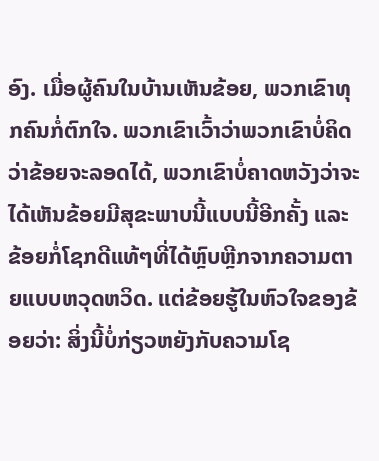ອົງ. ເມື່ອຜູ້ຄົນໃນບ້ານເຫັນຂ້ອຍ, ພວກເຂົາທຸກຄົນກໍ່ຕົກໃຈ. ພວກເຂົາເວົ້າວ່າພວກເຂົາບໍ່ຄິດວ່າຂ້ອຍຈະລອດໄດ້, ພວກເຂົາບໍ່ຄາດຫວັງວ່າຈະໄດ້ເຫັນຂ້ອຍມີສຸຂະພາບນີ້ແບບນີ້ອີກຄັ້ງ ແລະ ຂ້ອຍກໍ່ໂຊກດີແທ້ໆທີ່ໄດ້ຫຼົບຫຼີກຈາກຄວາມຕາຍແບບຫວຸດຫວິດ. ແຕ່ຂ້ອຍຮູ້ໃນຫົວໃຈຂອງຂ້ອຍວ່າ: ສິ່ງນີ້ບໍ່ກ່ຽວຫຍັງກັບຄວາມໂຊ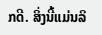ກດີ. ສິ່ງນີ້ແມ່ນລິ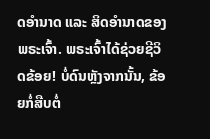ດອຳນາດ ແລະ ສິດອຳນາດຂອງພຣະເຈົ້າ. ພຣະເຈົ້າໄດ້ຊ່ວຍຊີວິດຂ້ອຍ! ບໍ່ດົນຫຼັງຈາກນັ້ນ, ຂ້ອຍກໍ່ສືບຕໍ່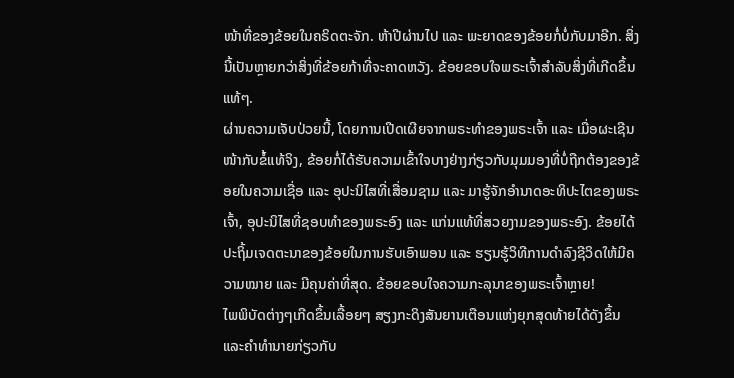ໜ້າທີ່ຂອງຂ້ອຍໃນຄຣິດຕະຈັກ. ຫ້າປີຜ່ານໄປ ແລະ ພະຍາດຂອງຂ້ອຍກໍ່ບໍ່ກັບມາອີກ. ສິ່ງນີ້ເປັນຫຼາຍກວ່າສິ່ງທີ່ຂ້ອຍກ້າທີ່ຈະຄາດຫວັງ. ຂ້ອຍຂອບໃຈພຣະເຈົ້າສຳລັບສິ່ງທີ່ເກີດຂຶ້ນແທ້ໆ.
ຜ່ານຄວາມເຈັບປ່ວຍນີ້, ໂດຍການເປີດເຜີຍຈາກພຣະທຳຂອງພຣະເຈົ້າ ແລະ ເມື່ອຜະເຊີນໜ້າກັບຂໍ້ແທ້ຈິງ, ຂ້ອຍກໍ່ໄດ້ຮັບຄວາມເຂົ້າໃຈບາງຢ່າງກ່ຽວກັບມຸມມອງທີ່ບໍ່ຖືກຕ້ອງຂອງຂ້ອຍໃນຄວາມເຊື່ອ ແລະ ອຸປະນິໄສທີ່ເສື່ອມຊາມ ແລະ ມາຮູ້ຈັກອຳນາດອະທິປະໄຕຂອງພຣະເຈົ້າ, ອຸປະນິໄສທີ່ຊອບທຳຂອງພຣະອົງ ແລະ ແກ່ນແທ້ທີ່ສວຍງາມຂອງພຣະອົງ. ຂ້ອຍໄດ້ປະຖິ້ມເຈດຕະນາຂອງຂ້ອຍໃນການຮັບເອົາພອນ ແລະ ຮຽນຮູ້ວິທີການດຳລົງຊີວິດໃຫ້ມີຄວາມໝາຍ ແລະ ມີຄຸນຄ່າທີ່ສຸດ. ຂ້ອຍຂອບໃຈຄວາມກະລຸນາຂອງພຣະເຈົ້າຫຼາຍ!
ໄພພິບັດຕ່າງໆເກີດຂຶ້ນເລື້ອຍໆ ສຽງກະດິງສັນຍານເຕືອນແຫ່ງຍຸກສຸດທ້າຍໄດ້ດັງຂຶ້ນ ແລະຄໍາທໍານາຍກ່ຽວກັບ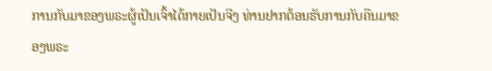ການກັບມາຂອງພຣະຜູ້ເປັນເຈົ້າໄດ້ກາຍເປັນຈີງ ທ່ານຢາກຕ້ອນຮັບການກັບຄືນມາຂອງພຣະ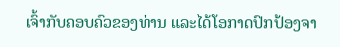ເຈົ້າກັບຄອບຄົວຂອງທ່ານ ແລະໄດ້ໂອກາດປົກປ້ອງຈາ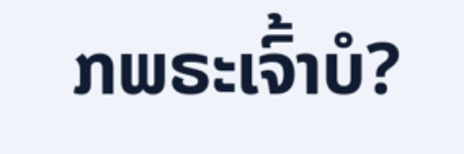ກພຣະເຈົ້າບໍ?